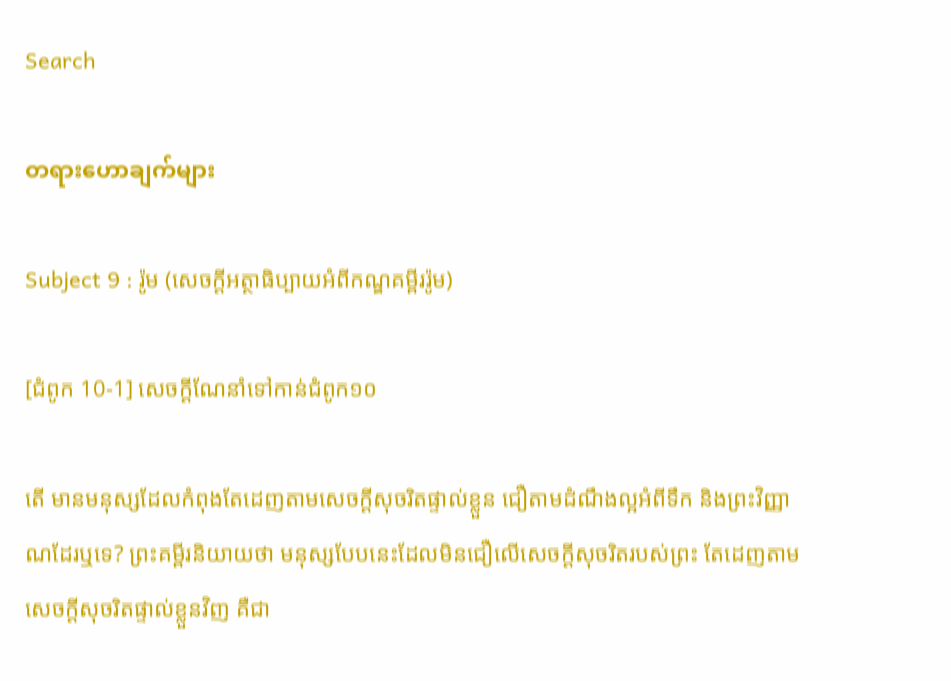Search

တရားဟောချက်များ

Subject 9 : រ៉ូម (សេចក្តីអត្ថាធិប្បាយអំពីកណ្ឌគម្ពីររ៉ូម)

[ជំពូក 10-1] សេចក្តីណែនាំទៅកាន់ជំពូក១០

តើ មានមនុស្សដែលកំពុងតែដេញតាមសេចក្តីសុចរិតផ្ទាល់ខ្លួន ជឿតាមដំណឹងល្អអំពីទឹក និងព្រះវិញ្ញាណដែរឬទេ? ព្រះគម្ពីរនិយាយថា មនុស្សបែបនេះដែលមិនជឿលើសេចក្តីសុចរិតរបស់ព្រះ តែដេញតាម សេចក្តីសុចរិតផ្ទាល់ខ្លួនវិញ គឺជា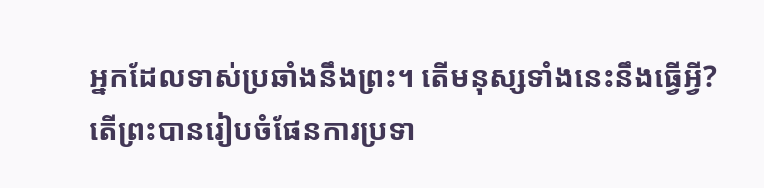អ្នកដែលទាស់ប្រឆាំងនឹងព្រះ។ តើមនុស្សទាំងនេះនឹងធ្វើអ្វី?
តើព្រះបានរៀបចំផែនការប្រទា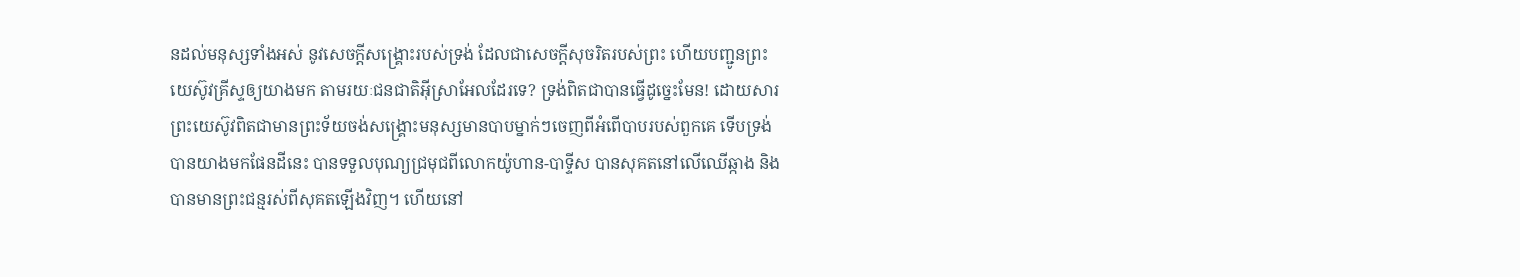នដល់មនុស្សទាំងអស់ នូវសេចក្តីសង្រ្គោះរបស់ទ្រង់ ដែលជាសេចក្តីសុចរិតរបស់ព្រះ ហើយបញ្ជូនព្រះយេស៊ូវគ្រីស្ទឲ្យយាងមក តាមរយៈជនជាតិអ៊ីស្រាអែលដែរទេ? ទ្រង់ពិតជាបានធ្វើដូច្នេះមែន! ដោយសារព្រះយេស៊ូវពិតជាមានព្រះទ័យចង់សង្រ្គោះមនុស្សមានបាបម្នាក់ៗចេញពីអំពើបាបរបស់ពួកគេ ទើបទ្រង់បានយាងមកផែនដីនេះ បានទទួលបុណ្យជ្រមុជពីលោកយ៉ូហាន-បាទ្ទីស បានសុគតនៅលើឈើឆ្កាង និងបានមានព្រះជន្មរស់ពីសុគតឡើងវិញ។ ហើយនៅ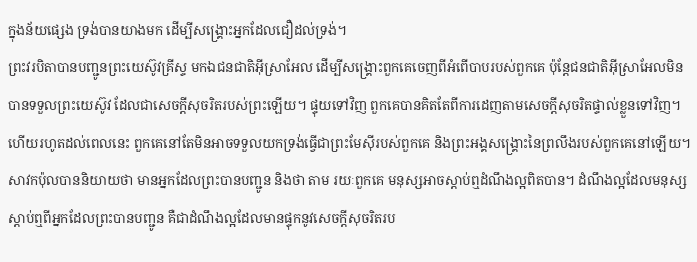ក្នុងន័យផ្សេង ទ្រង់បានយាងមក ដើម្បីសង្រ្គោះអ្នកដែលជឿដល់ទ្រង់។
ព្រះវរបិតាបានបញ្ជូនព្រះយេស៊ូវគ្រីស្ទ មកឯជនជាតិអ៊ីស្រាអែល ដើម្បីសង្រ្គោះពួកគេចេញពីអំពើបាបរបស់ពួកគេ ប៉ុន្តែជនជាតិអ៊ីស្រាអែលមិនបានទទួលព្រះយេស៊ូវ ដែលជាសេចក្តីសុចរិតរបស់ព្រះឡើយ។ ផ្ទុយទៅវិញ ពួកគេបានគិតតែពីការដេញតាមសេចក្តីសុចរិតផ្ទាល់ខ្លួនទៅវិញ។ ហើយរហូតដល់ពេលនេះ ពួកគេនៅតែមិនអាចទទួលយកទ្រង់ធ្វើជាព្រះមែស៊ីរបស់ពួកគេ និងព្រះអង្គសង្រ្គោះនៃព្រលឹងរបស់ពួកគេនៅឡើយ។
សាវកប៉ុលបាននិយាយថា មានអ្នកដែលព្រះបានបញ្ជូន និងថា តាម រយៈពួកគេ មនុស្សអាចស្តាប់ឮដំណឹងល្អពិតបាន។ ដំណឹងល្អដែលមនុស្សស្តាប់ឮពីអ្នកដែលព្រះបានបញ្ជូន គឺជាដំណឹងល្អដែលមានផ្ទុកនូវសេចក្តីសុចរិតរប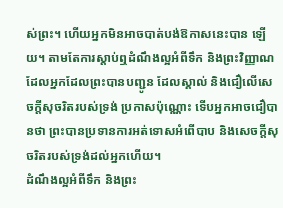ស់ព្រះ។ ហើយអ្នកមិនអាចបាត់បង់ឱកាសនេះបាន ឡើយ។ តាមតែការស្តាប់ឮដំណឹងល្អអំពីទឹក និងព្រះវិញ្ញាណ ដែលអ្នកដែលព្រះបានបញ្ជូន ដែលស្គាល់ និងជឿលើសេចក្តីសុចរិតរបស់ទ្រង់ ប្រកាសប៉ុណ្ណោះ ទើបអ្នកអាចជឿបានថា ព្រះបានប្រទានការអត់ទោសអំពើបាប និងសេចក្តីសុចរិតរបស់ទ្រង់ដល់អ្នកហើយ។
ដំណឹងល្អអំពីទឹក និងព្រះ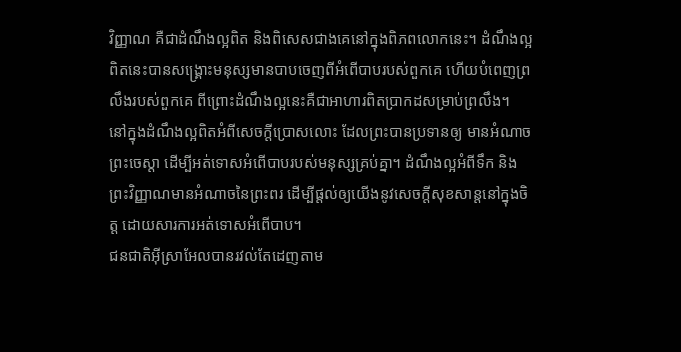វិញ្ញាណ គឺជាដំណឹងល្អពិត និងពិសេសជាងគេនៅក្នុងពិភពលោកនេះ។ ដំណឹងល្អពិតនេះបានសង្រ្គោះមនុស្សមានបាបចេញពីអំពើបាបរបស់ពួកគេ ហើយបំពេញព្រលឹងរបស់ពួកគេ ពីព្រោះដំណឹងល្អនេះគឺជាអាហារពិតប្រាកដសម្រាប់ព្រលឹង។
នៅក្នុងដំណឹងល្អពិតអំពីសេចក្តីប្រោសលោះ ដែលព្រះបានប្រទានឲ្យ មានអំណាចព្រះចេស្តា ដើម្បីអត់ទោសអំពើបាបរបស់មនុស្សគ្រប់គ្នា។ ដំណឹងល្អអំពីទឹក និងព្រះវិញ្ញាណមានអំណាចនៃព្រះពរ ដើម្បីផ្តល់ឲ្យយើងនូវសេចក្តីសុខសាន្តនៅក្នុងចិត្ត ដោយសារការអត់ទោសអំពើបាប។
ជនជាតិអ៊ីស្រាអែលបានរវល់តែដេញតាម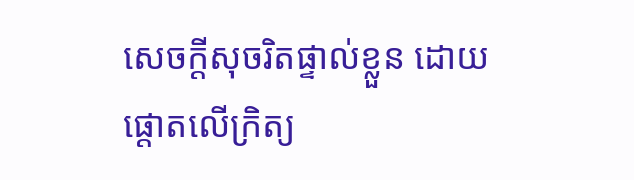សេចក្តីសុចរិតផ្ទាល់ខ្លួន ដោយផ្តោតលើក្រិត្យ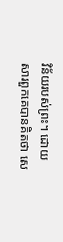វិន័យរបស់ព្រះ។ ដោយសារពួកគេបានគិតថា សេ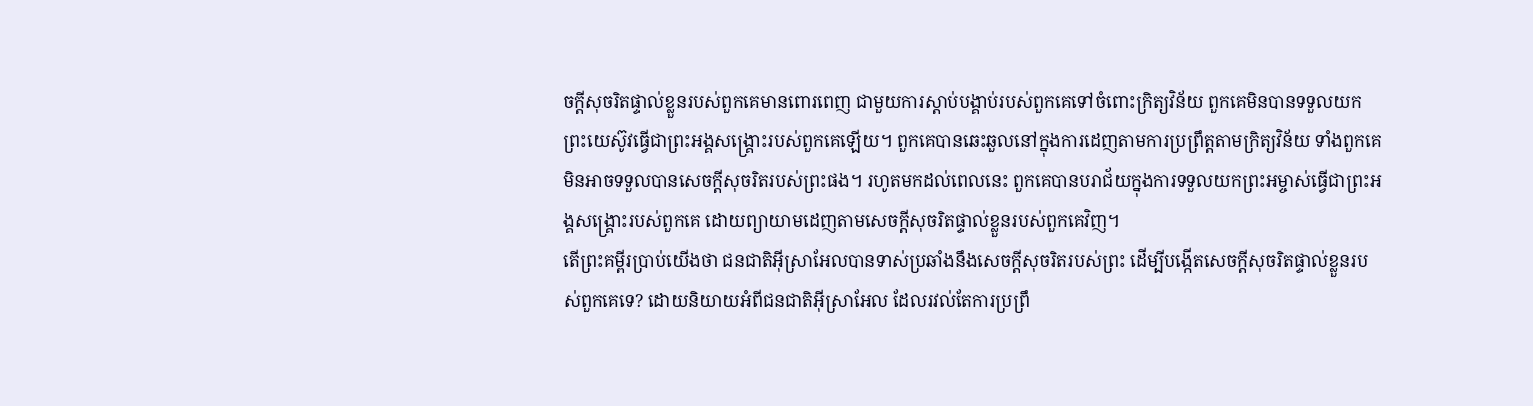ចក្តីសុចរិតផ្ទាល់ខ្លួនរបស់ពួកគេមានពោរពេញ ជាមួយការស្តាប់បង្គាប់របស់ពួកគេទៅចំពោះក្រិត្យវិន័យ ពួកគេមិនបានទទួលយកព្រះយេស៊ូវធ្វើជាព្រះអង្គសង្រ្គោះរបស់ពួកគេឡើយ។ ពួកគេបានឆេះឆួលនៅក្នុងការដេញតាមការប្រព្រឹត្តតាមក្រិត្យវិន័យ ទាំងពួកគេមិនអាចទទួលបានសេចក្តីសុចរិតរបស់ព្រះផង។ រហូតមកដល់ពេលនេះ ពួកគេបានបរាជ័យក្នុងការទទួលយកព្រះអម្ចាស់ធ្វើជាព្រះអង្គសង្រ្គោះរបស់ពួកគេ ដោយព្យាយាមដេញតាមសេចក្តីសុចរិតផ្ទាល់ខ្លួនរបស់ពួកគេវិញ។
តើព្រះគម្ពីរប្រាប់យើងថា ជនជាតិអ៊ីស្រាអែលបានទាស់ប្រឆាំងនឹងសេចក្តីសុចរិតរបស់ព្រះ ដើម្បីបង្កើតសេចក្តីសុចរិតផ្ទាល់ខ្លួនរបស់ពួកគេទេ? ដោយនិយាយអំពីជនជាតិអ៊ីស្រាអែល ដែលរវល់តែការប្រព្រឹ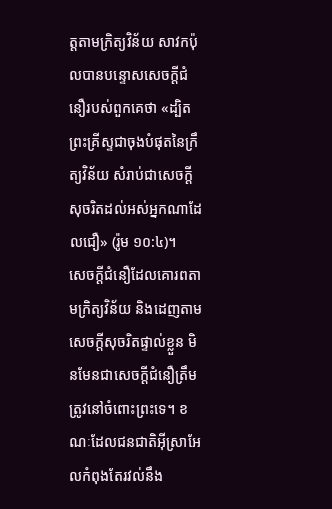ត្តតាមក្រិត្យវិន័យ សាវកប៉ុលបានបន្ទោសសេចក្តីជំនឿរបស់ពួកគេថា «ដ្បិតព្រះគ្រីស្ទជាចុងបំផុតនៃក្រឹត្យវិន័យ សំរាប់ជាសេចក្តីសុចរិតដល់អស់អ្នកណាដែលជឿ» (រ៉ូម ១០:៤)។
សេចក្តីជំនឿដែលគោរពតាមក្រិត្យវិន័យ និងដេញតាមសេចក្តីសុចរិតផ្ទាល់ខ្លួន មិនមែនជាសេចក្តីជំនឿត្រឹមត្រូវនៅចំពោះព្រះទេ។ ខណៈដែលជនជាតិអ៊ីស្រាអែលកំពុងតែរវល់នឹង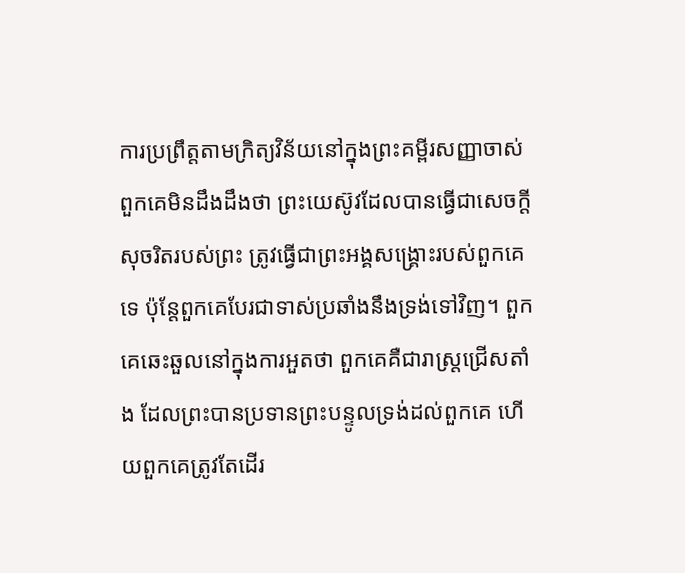ការប្រព្រឹត្តតាមក្រិត្យវិន័យនៅក្នុងព្រះគម្ពីរសញ្ញាចាស់ ពួកគេមិនដឹងដឹងថា ព្រះយេស៊ូវដែលបានធ្វើជាសេចក្តីសុចរិតរបស់ព្រះ ត្រូវធ្វើជាព្រះអង្គសង្រ្គោះរបស់ពួកគេទេ ប៉ុន្តែពួកគេបែរជាទាស់ប្រឆាំងនឹងទ្រង់ទៅវិញ។ ពួកគេឆេះឆួលនៅក្នុងការអួតថា ពួកគេគឺជារាស្ត្រជ្រើសតាំង ដែលព្រះបានប្រទានព្រះបន្ទូលទ្រង់ដល់ពួកគេ ហើយពួកគេត្រូវតែដើរ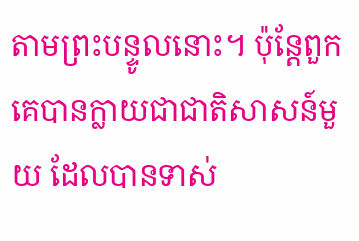តាមព្រះបន្ទូលនោះ។ ប៉ុន្តែពួកគេបានក្លាយជាជាតិសាសន៍មួយ ដែលបានទាស់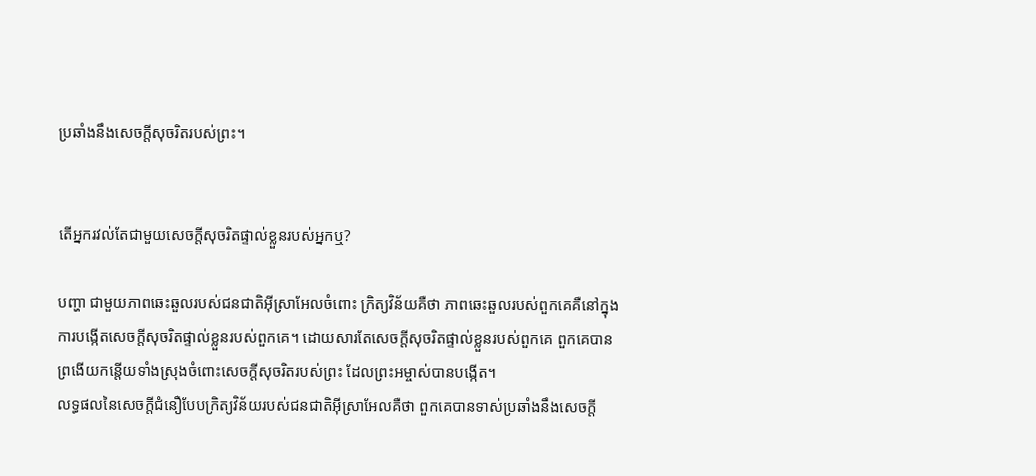ប្រឆាំងនឹងសេចក្តីសុចរិតរបស់ព្រះ។


តើអ្នករវល់តែជាមួយសេចក្តីសុចរិតផ្ទាល់ខ្លួនរបស់អ្នកឬ?

បញ្ហា ជាមួយភាពឆេះឆួលរបស់ជនជាតិអ៊ីស្រាអែលចំពោះ ក្រិត្យវិន័យគឺថា ភាពឆេះឆួលរបស់ពួកគេគឺនៅក្នុងការបង្កើតសេចក្តីសុចរិតផ្ទាល់ខ្លួនរបស់ពួកគេ។ ដោយសារតែសេចក្តីសុចរិតផ្ទាល់ខ្លួនរបស់ពួកគេ ពួកគេបានព្រងើយកន្តើយទាំងស្រុងចំពោះសេចក្តីសុចរិតរបស់ព្រះ ដែលព្រះអម្ចាស់បានបង្កើត។
លទ្ធផលនៃសេចក្តីជំនឿបែបក្រិត្យវិន័យរបស់ជនជាតិអ៊ីស្រាអែលគឺថា ពួកគេបានទាស់ប្រឆាំងនឹងសេចក្តី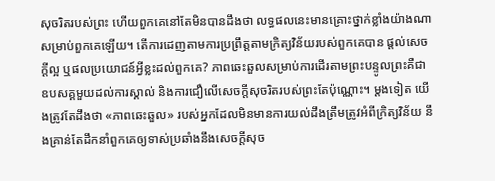សុចរិតរបស់ព្រះ ហើយពួកគេនៅតែមិនបានដឹងថា លទ្ធផលនេះមានគ្រោះថ្នាក់ខ្លាំងយ៉ាងណាសម្រាប់ពួកគេឡើយ។ តើការដេញតាមការប្រព្រឹត្តតាមក្រិត្យវិន័យរបស់ពួកគេបាន ផ្តល់សេចក្តីល្អ ឬផលប្រយោជន៍អ្វីខ្លះដល់ពួកគេ? ភាពឆេះឆួលសម្រាប់ការដើរតាមព្រះបន្ទូលព្រះគឺជាឧបសគ្គមួយដល់ការស្គាល់ និងការជឿលើសេចក្តីសុចរិតរបស់ព្រះតែប៉ុណ្ណោះ។ ម្តងទៀត យើងត្រូវតែដឹងថា «ភាពឆេះឆួល» របស់អ្នកដែលមិនមានការយល់ដឹងត្រឹមត្រូវអំពីក្រិត្យវិន័យ នឹងគ្រាន់តែដឹកនាំពួកគេឲ្យទាស់ប្រឆាំងនឹងសេចក្តីសុច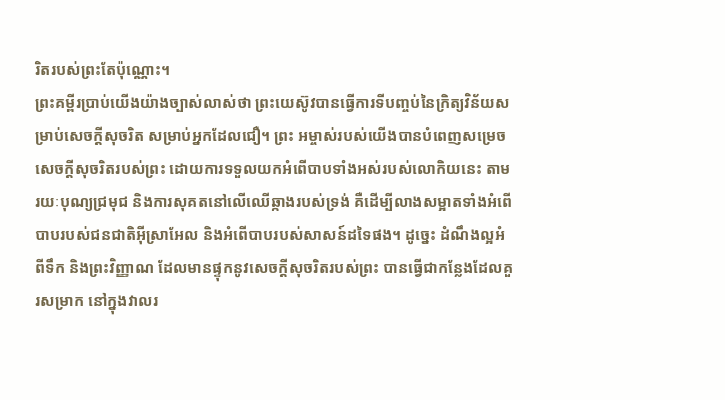រិតរបស់ព្រះតែប៉ុណ្ណោះ។
ព្រះគម្ពីរប្រាប់យើងយ៉ាងច្បាស់លាស់ថា ព្រះយេស៊ូវបានធ្វើការទីបញ្ចប់នៃក្រិត្យវិន័យសម្រាប់សេចក្តីសុចរិត សម្រាប់អ្នកដែលជឿ។ ព្រះ អម្ចាស់របស់យើងបានបំពេញសម្រេចសេចក្តីសុចរិតរបស់ព្រះ ដោយការទទួលយកអំពើបាបទាំងអស់របស់លោកិយនេះ តាមរយៈបុណ្យជ្រមុជ និងការសុគតនៅលើឈើឆ្កាងរបស់ទ្រង់ គឺដើម្បីលាងសម្អាតទាំងអំពើបាបរបស់ជនជាតិអ៊ីស្រាអែល និងអំពើបាបរបស់សាសន៍ដទៃផង។ ដូច្នេះ ដំណឹងល្អអំពីទឹក និងព្រះវិញ្ញាណ ដែលមានផ្ទុកនូវសេចក្តីសុចរិតរបស់ព្រះ បានធ្វើជាកន្លែងដែលគួរសម្រាក នៅក្នុងវាលរ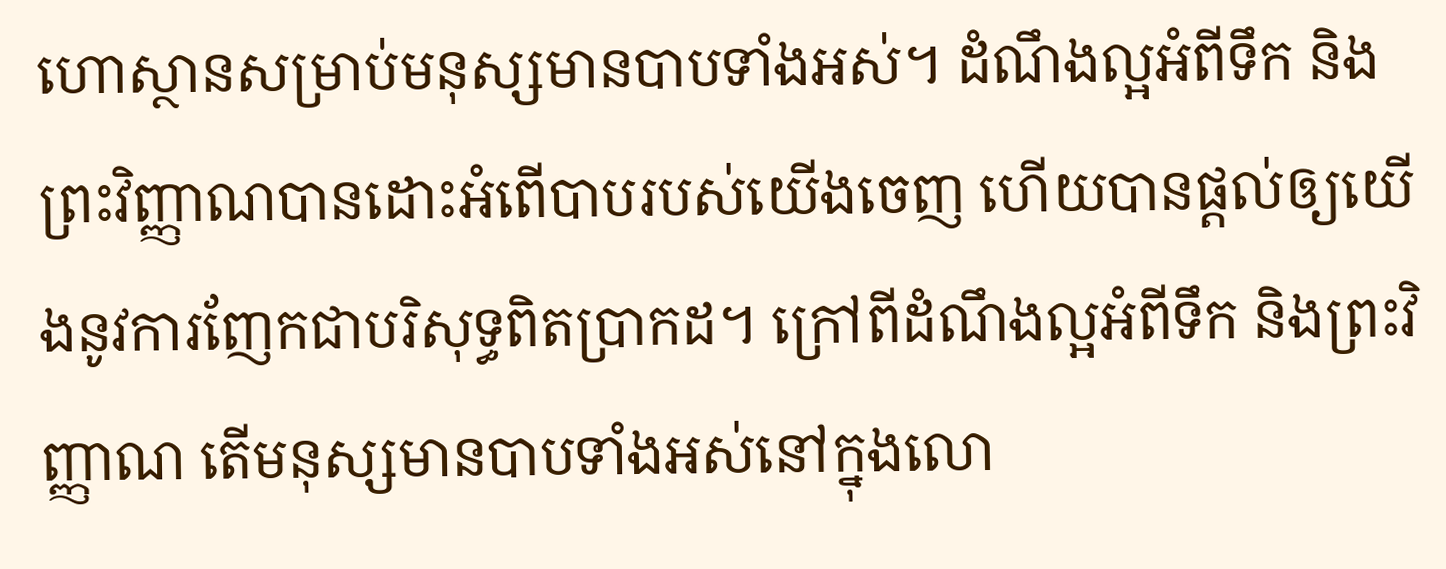ហោស្ថានសម្រាប់មនុស្សមានបាបទាំងអស់។ ដំណឹងល្អអំពីទឹក និងព្រះវិញ្ញាណបានដោះអំពើបាបរបស់យើងចេញ ហើយបានផ្តល់ឲ្យយើងនូវការញែកជាបរិសុទ្ធពិតប្រាកដ។ ក្រៅពីដំណឹងល្អអំពីទឹក និងព្រះវិញ្ញាណ តើមនុស្សមានបាបទាំងអស់នៅក្នុងលោ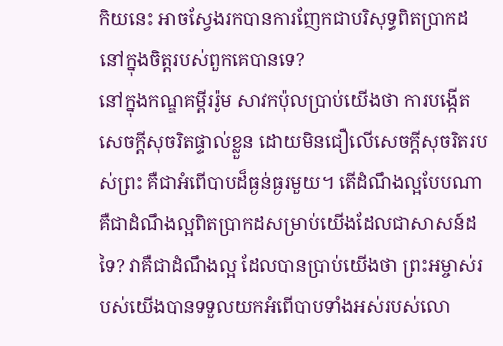កិយនេះ អាចស្វែងរកបានការញែកជាបរិសុទ្ធពិតប្រាកដនៅក្នុងចិត្តរបស់ពួកគេបានទេ?
នៅក្នុងកណ្ឌគម្ពីររ៉ូម សាវកប៉ុលប្រាប់យើងថា ការបង្កើតសេចក្តីសុចរិតផ្ទាល់ខ្លួន ដោយមិនជឿលើសេចក្តីសុចរិតរបស់ព្រះ គឺជាអំពើបាបដ៏ធ្ងន់ធ្ងរមួយ។ តើដំណឹងល្អបែបណាគឺជាដំណឹងល្អពិតប្រាកដសម្រាប់យើងដែលជាសាសន៍ដទៃ? វាគឺជាដំណឹងល្អ ដែលបានប្រាប់យើងថា ព្រះអម្ចាស់របស់យើងបានទទួលយកអំពើបាបទាំងអស់របស់លោ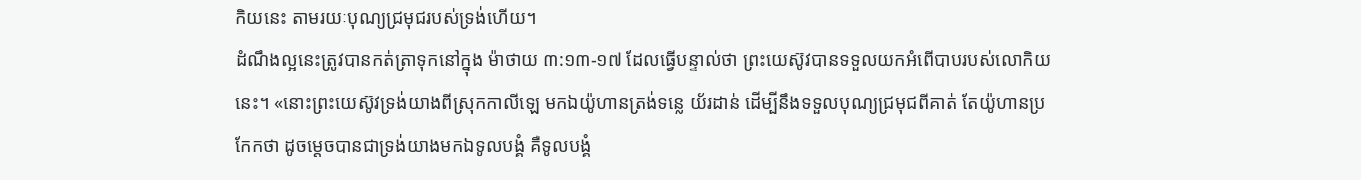កិយនេះ តាមរយៈបុណ្យជ្រមុជរបស់ទ្រង់ហើយ។
ដំណឹងល្អនេះត្រូវបានកត់ត្រាទុកនៅក្នុង ម៉ាថាយ ៣:១៣-១៧ ដែលធ្វើបន្ទាល់ថា ព្រះយេស៊ូវបានទទួលយកអំពើបាបរបស់លោកិយនេះ។ «នោះព្រះយេស៊ូវទ្រង់យាងពីស្រុកកាលីឡេ មកឯយ៉ូហានត្រង់ទន្លេ យ័រដាន់ ដើម្បីនឹងទទួលបុណ្យជ្រមុជពីគាត់ តែយ៉ូហានប្រកែកថា ដូចម្តេចបានជាទ្រង់យាងមកឯទូលបង្គំ គឺទូលបង្គំ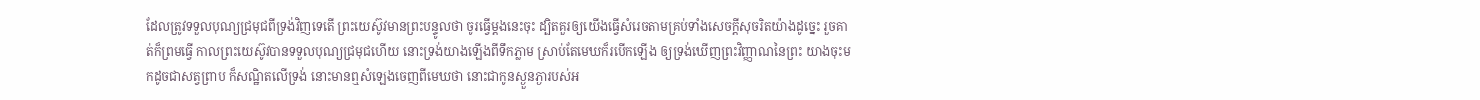ដែលត្រូវទទួលបុណ្យជ្រមុជពីទ្រង់វិញទេតើ ព្រះយេស៊ូវមានព្រះបន្ទូលថា ចូរធ្វើម្តងនេះចុះ ដ្បិតគួរឲ្យយើងធ្វើសំរេចតាមគ្រប់ទាំងសេចក្តីសុចរិតយ៉ាងដូច្នេះ រួចគាត់ក៏ព្រមធ្វើ កាលព្រះយេស៊ូវបានទទួលបុណ្យជ្រមុជហើយ នោះទ្រង់យាងឡើងពីទឹកភ្លាម ស្រាប់តែមេឃក៏របើកឡើង ឲ្យទ្រង់ឃើញព្រះវិញ្ញាណនៃព្រះ យាងចុះមកដូចជាសត្វព្រាប ក៏សណ្ឋិតលើទ្រង់ នោះមានឮសំឡេងចេញពីមេឃថា នោះជាកូនស្ងួនភ្ងារបស់អ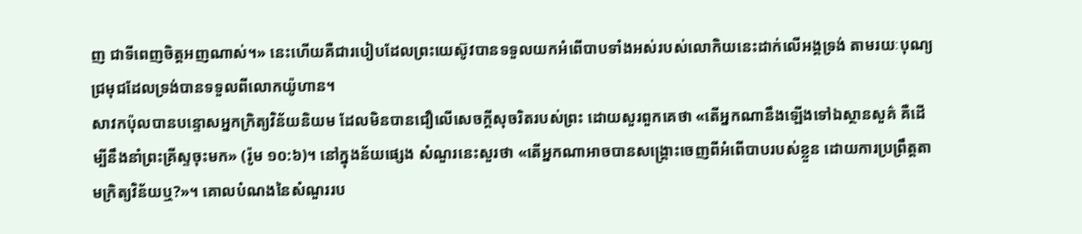ញ ជាទីពេញចិត្តអញណាស់។» នេះហើយគឺជារបៀបដែលព្រះយេស៊ូវបានទទួលយកអំពើបាបទាំងអស់របស់លោកិយនេះដាក់លើអង្គទ្រង់ តាមរយៈបុណ្យជ្រមុជដែលទ្រង់បានទទួលពីលោកយ៉ូហាន។
សាវកប៉ុលបានបន្ទោសអ្នកក្រិត្យវិន័យនិយម ដែលមិនបានជឿលើសេចក្តីសុចរិតរបស់ព្រះ ដោយសួរពួកគេថា «តើអ្នកណានឹងឡើងទៅឯស្ថានសួគ៌ គឺដើម្បីនឹងនាំព្រះគ្រីស្ទចុះមក» (រ៉ូម ១០:៦)។ នៅក្នុងន័យផ្សេង សំណួរនេះសួរថា «តើអ្នកណាអាចបានសង្រ្គោះចេញពីអំពើបាបរបស់ខ្លួន ដោយការប្រព្រឹត្តតាមក្រិត្យវិន័យឬ?»។ គោលបំណងនៃសំណួររប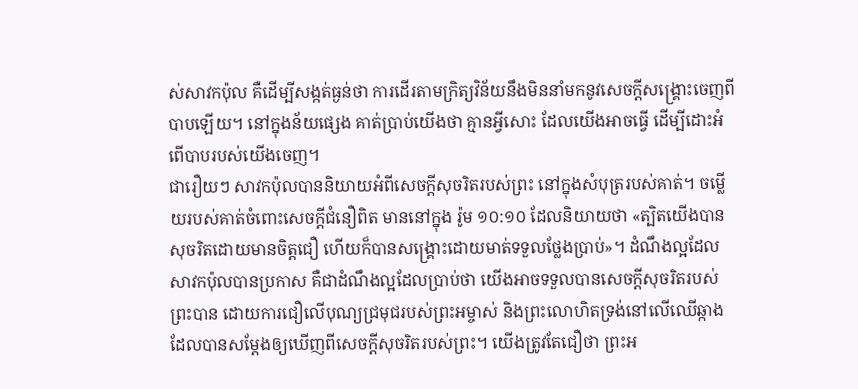ស់សាវកប៉ុល គឺដើម្បីសង្កត់ធ្ងន់ថា ការដើរតាមក្រិត្យវិន័យនឹងមិននាំមកនូវសេចក្តីសង្រ្គោះចេញពីបាបឡើយ។ នៅក្នុងន័យផ្សេង គាត់ប្រាប់យើងថា គ្មានអ្វីសោះ ដែលយើងអាចធ្វើ ដើម្បីដោះអំពើបាបរបស់យើងចេញ។
ជារឿយៗ សាវកប៉ុលបាននិយាយអំពីសេចក្តីសុចរិតរបស់ព្រះ នៅក្នុងសំបុត្ររបស់គាត់។ ចម្លើយរបស់គាត់ចំពោះសេចក្តីជំនឿពិត មាននៅក្នុង រ៉ូម ១០:១០ ដែលនិយាយថា «ត្បិតយើងបានសុចរិតដោយមានចិត្តជឿ ហើយក៏បានសង្គ្រោះដោយមាត់ទទួលថ្លែងប្រាប់»។ ដំណឹងល្អដែលសាវកប៉ុលបានប្រកាស គឺជាដំណឹងល្អដែលប្រាប់ថា យើងអាចទទួលបានសេចក្តីសុចរិតរបស់ព្រះបាន ដោយការជឿលើបុណ្យជ្រមុជរបស់ព្រះអម្ចាស់ និងព្រះលោហិតទ្រង់នៅលើឈើឆ្កាង ដែលបានសម្តែងឲ្យឃើញពីសេចក្តីសុចរិតរបស់ព្រះ។ យើងត្រូវតែជឿថា ព្រះអ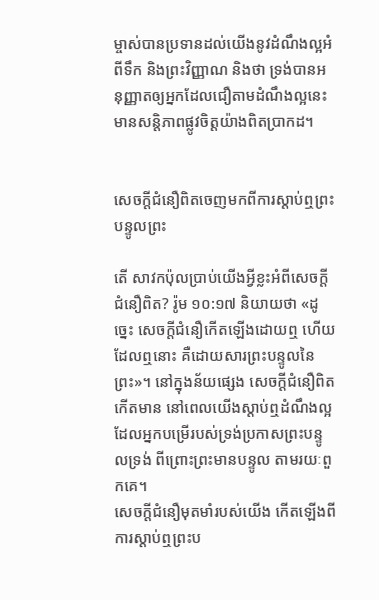ម្ចាស់បានប្រទានដល់យើងនូវដំណឹងល្អអំពីទឹក និងព្រះវិញ្ញាណ និងថា ទ្រង់បានអនុញ្ញាតឲ្យអ្នកដែលជឿតាមដំណឹងល្អនេះ មានសន្តិភាពផ្លូវចិត្តយ៉ាងពិតប្រាកដ។


សេចក្តីជំនឿពិតចេញមកពីការស្តាប់ឮព្រះបន្ទូលព្រះ

តើ សាវកប៉ុលប្រាប់យើងអ្វីខ្លះអំពីសេចក្តីជំនឿពិត? រ៉ូម ១០:១៧ និយាយថា «ដូច្នេះ សេចក្តីជំនឿកើតឡើងដោយឮ ហើយដែលឮនោះ គឺដោយសារព្រះបន្ទូលនៃព្រះ»។ នៅក្នុងន័យផ្សេង សេចក្តីជំនឿពិតកើតមាន នៅពេលយើងស្តាប់ឮដំណឹងល្អ ដែលអ្នកបម្រើរបស់ទ្រង់ប្រកាសព្រះបន្ទូលទ្រង់ ពីព្រោះព្រះមានបន្ទូល តាមរយៈពួកគេ។
សេចក្តីជំនឿមុតមាំរបស់យើង កើតឡើងពីការស្តាប់ឮព្រះប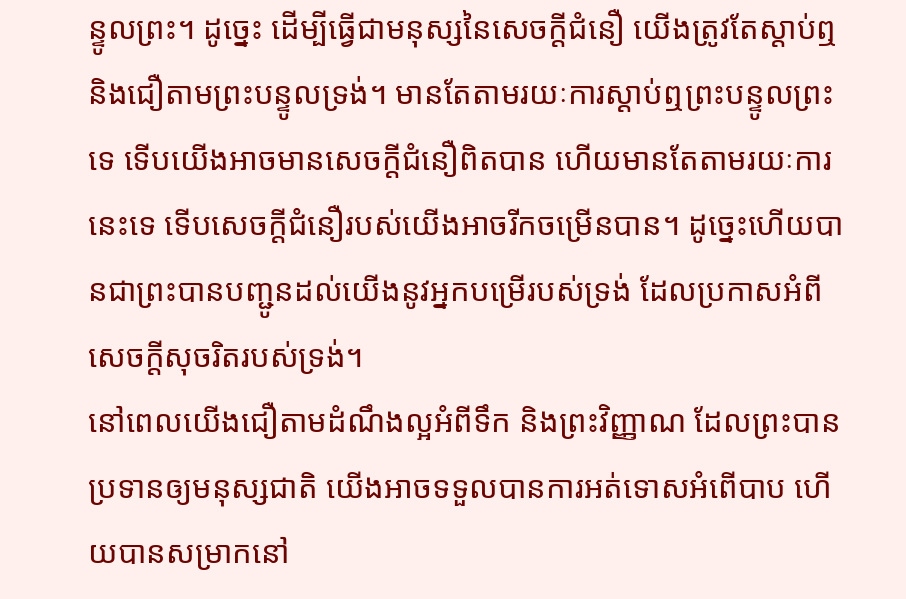ន្ទូលព្រះ។ ដូច្នេះ ដើម្បីធ្វើជាមនុស្សនៃសេចក្តីជំនឿ យើងត្រូវតែស្តាប់ឮ និងជឿតាមព្រះបន្ទូលទ្រង់។ មានតែតាមរយៈការស្តាប់ឮព្រះបន្ទូលព្រះទេ ទើបយើងអាចមានសេចក្តីជំនឿពិតបាន ហើយមានតែតាមរយៈការនេះទេ ទើបសេចក្តីជំនឿរបស់យើងអាចរីកចម្រើនបាន។ ដូច្នេះហើយបានជាព្រះបានបញ្ជូនដល់យើងនូវអ្នកបម្រើរបស់ទ្រង់ ដែលប្រកាសអំពីសេចក្តីសុចរិតរបស់ទ្រង់។
នៅពេលយើងជឿតាមដំណឹងល្អអំពីទឹក និងព្រះវិញ្ញាណ ដែលព្រះបានប្រទានឲ្យមនុស្សជាតិ យើងអាចទទួលបានការអត់ទោសអំពើបាប ហើយបានសម្រាកនៅ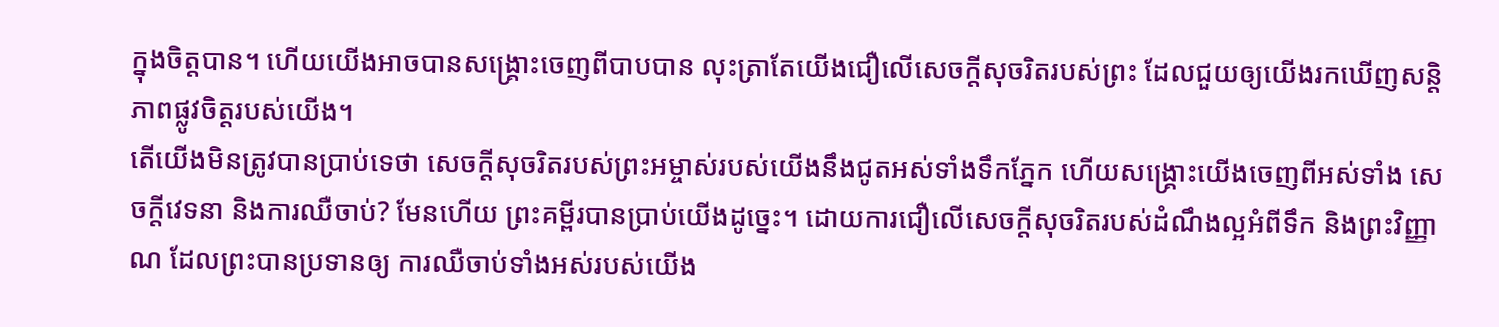ក្នុងចិត្តបាន។ ហើយយើងអាចបានសង្រ្គោះចេញពីបាបបាន លុះត្រាតែយើងជឿលើសេចក្តីសុចរិតរបស់ព្រះ ដែលជួយឲ្យយើងរកឃើញសន្តិភាពផ្លូវចិត្តរបស់យើង។
តើយើងមិនត្រូវបានប្រាប់ទេថា សេចក្តីសុចរិតរបស់ព្រះអម្ចាស់របស់យើងនឹងជូតអស់ទាំងទឹកភ្នែក ហើយសង្រ្គោះយើងចេញពីអស់ទាំង សេចក្តីវេទនា និងការឈឺចាប់? មែនហើយ ព្រះគម្ពីរបានប្រាប់យើងដូច្នេះ។ ដោយការជឿលើសេចក្តីសុចរិតរបស់ដំណឹងល្អអំពីទឹក និងព្រះវិញ្ញាណ ដែលព្រះបានប្រទានឲ្យ ការឈឺចាប់ទាំងអស់របស់យើង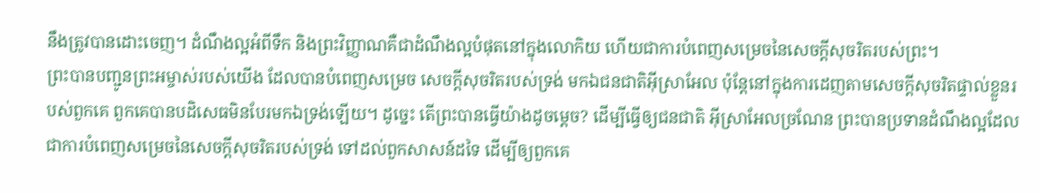នឹងត្រូវបានដោះចេញ។ ដំណឹងល្អអំពីទឹក និងព្រះវិញ្ញាណគឺជាដំណឹងល្អបំផុតនៅក្នុងលោកិយ ហើយជាការបំពេញសម្រេចនៃសេចក្តីសុចរិតរបស់ព្រះ។
ព្រះបានបញ្ជូនព្រះអម្ចាស់របស់យើង ដែលបានបំពេញសម្រេច សេចក្តីសុចរិតរបស់ទ្រង់ មកឯជនជាតិអ៊ីស្រាអែល ប៉ុន្តែនៅក្នុងការដេញតាមសេចក្តីសុចរិតផ្ទាល់ខ្លួនរបស់ពួកគេ ពួកគេបានបដិសេធមិនបែរមកឯទ្រង់ឡើយ។ ដូច្នេះ តើព្រះបានធ្វើយ៉ាងដូចម្តេច? ដើម្បីធ្វើឲ្យជនជាតិ អ៊ីស្រាអែលច្រណែន ព្រះបានប្រទានដំណឹងល្អដែលជាការបំពេញសម្រេចនៃសេចក្តីសុចរិតរបស់ទ្រង់ ទៅដល់ពួកសាសន៍ដទៃ ដើម្បីឲ្យពួកគេ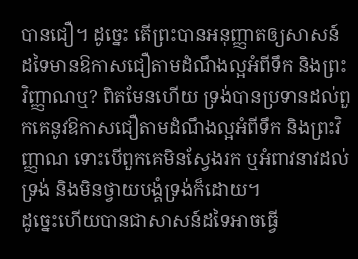បានជឿ។ ដូច្នេះ តើព្រះបានអនុញ្ញាតឲ្យសាសន៍ដទៃមានឱកាសជឿតាមដំណឹងល្អអំពីទឹក និងព្រះវិញ្ញាណឬ? ពិតមែនហើយ ទ្រង់បានប្រទានដល់ពួកគេនូវឱកាសជឿតាមដំណឹងល្អអំពីទឹក និងព្រះវិញ្ញាណ ទោះបើពួកគេមិនស្វែងរក ឬអំពាវនាវដល់ទ្រង់ និងមិនថ្វាយបង្គំទ្រង់ក៏ដោយ។
ដូច្នេះហើយបានជាសាសន៍ដទៃអាចធ្វើ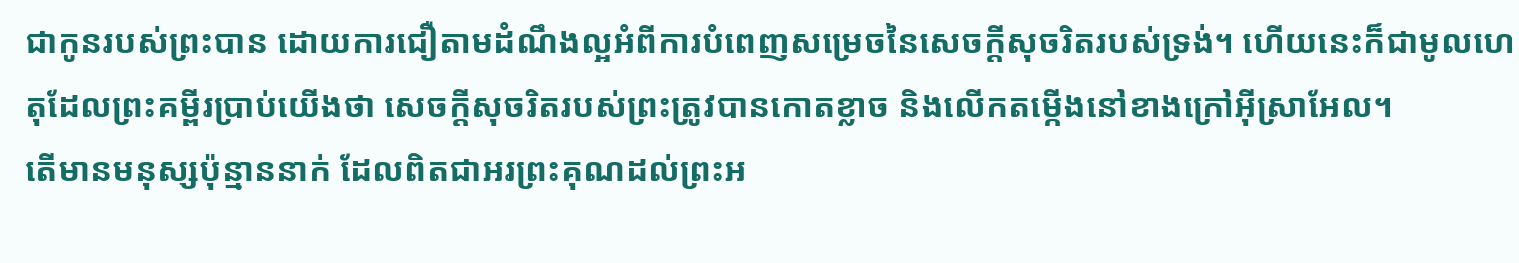ជាកូនរបស់ព្រះបាន ដោយការជឿតាមដំណឹងល្អអំពីការបំពេញសម្រេចនៃសេចក្តីសុចរិតរបស់ទ្រង់។ ហើយនេះក៏ជាមូលហេតុដែលព្រះគម្ពីរប្រាប់យើងថា សេចក្តីសុចរិតរបស់ព្រះត្រូវបានកោតខ្លាច និងលើកតម្កើងនៅខាងក្រៅអ៊ីស្រាអែល។
តើមានមនុស្សប៉ុន្មាននាក់ ដែលពិតជាអរព្រះគុណដល់ព្រះអ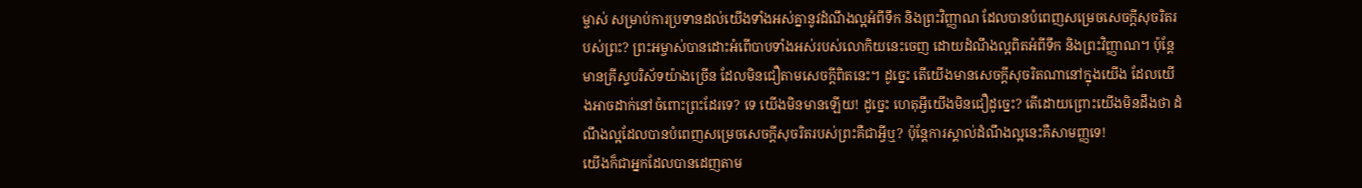ម្ចាស់ សម្រាប់ការប្រទានដល់យើងទាំងអស់គ្នានូវដំណឹងល្អអំពីទឹក និងព្រះវិញ្ញាណ ដែលបានបំពេញសម្រេចសេចក្តីសុចរិតរបស់ព្រះ? ព្រះអម្ចាស់បានដោះអំពើបាបទាំងអស់របស់លោកិយនេះចេញ ដោយដំណឹងល្អពិតអំពីទឹក និងព្រះវិញ្ញាណ។ ប៉ុន្តែមានគ្រីស្ទបរិស័ទយ៉ាងច្រើន ដែលមិនជឿតាមសេចក្តីពិតនេះ។ ដូច្នេះ តើយើងមានសេចក្តីសុចរិតណានៅក្នុងយើង ដែលយើងអាចដាក់នៅចំពោះព្រះដែរទេ? ទេ យើងមិនមានឡើយ! ដូច្នេះ ហេតុអ្វីយើងមិនជឿដូច្នេះ? តើដោយព្រោះយើងមិនដឹងថា ដំណឹងល្អដែលបានបំពេញសម្រេចសេចក្តីសុចរិតរបស់ព្រះគឺជាអ្វីឬ? ប៉ុន្តែការស្គាល់ដំណឹងល្អនេះគឺសាមញ្ញទេ!
យើងក៏ជាអ្នកដែលបានដេញតាម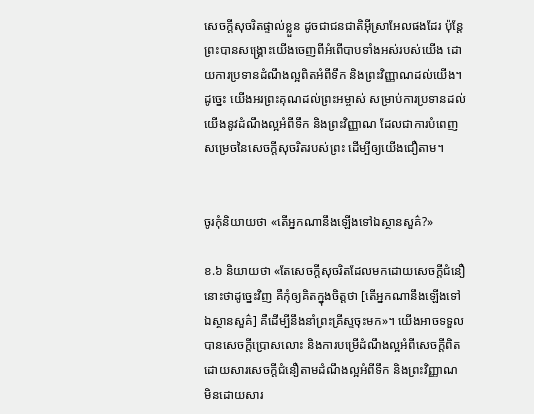សេចក្តីសុចរិតផ្ទាល់ខ្លួន ដូចជាជនជាតិអ៊ីស្រាអែលផងដែរ ប៉ុន្តែព្រះបានសង្រ្គោះយើងចេញពីអំពើបាបទាំងអស់របស់យើង ដោយការប្រទានដំណឹងល្អពិតអំពីទឹក និងព្រះវិញ្ញាណដល់យើង។ ដូច្នេះ យើងអរព្រះគុណដល់ព្រះអម្ចាស់ សម្រាប់ការប្រទានដល់យើងនូវដំណឹងល្អអំពីទឹក និងព្រះវិញ្ញាណ ដែលជាការបំពេញសម្រេចនៃសេចក្តីសុចរិតរបស់ព្រះ ដើម្បីឲ្យយើងជឿតាម។


ចូរកុំនិយាយថា «តើអ្នកណានឹងឡើងទៅឯស្ថានសួគ៌?»

ខ.៦ និយាយថា «តែសេចក្តីសុចរិតដែលមកដោយសេចក្តីជំនឿ នោះថាដូច្នេះវិញ គឺកុំឲ្យគិតក្នុងចិត្តថា [តើអ្នកណានឹងឡើងទៅឯស្ថានសួគ៌] គឺដើម្បីនឹងនាំព្រះគ្រីស្ទចុះមក»។ យើងអាចទទួលបានសេចក្តីប្រោសលោះ និងការបម្រើដំណឹងល្អអំពីសេចក្តីពិត ដោយសារសេចក្តីជំនឿតាមដំណឹងល្អអំពីទឹក និងព្រះវិញ្ញាណ មិនដោយសារ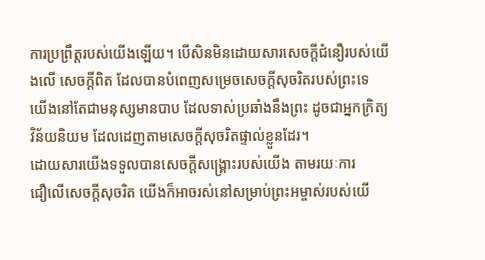ការប្រព្រឹត្តរបស់យើងឡើយ។ បើសិនមិនដោយសារសេចក្តីជំនឿរបស់យើងលើ សេចក្តីពិត ដែលបានបំពេញសម្រេចសេចក្តីសុចរិតរបស់ព្រះទេ យើងនៅតែជាមនុស្សមានបាប ដែលទាស់ប្រឆាំងនឹងព្រះ ដូចជាអ្នកក្រិត្យវិន័យនិយម ដែលដេញតាមសេចក្តីសុចរិតផ្ទាល់ខ្លួនដែរ។
ដោយសារយើងទទួលបានសេចក្តីសង្រ្គោះរបស់យើង តាមរយៈការ
ជឿលើសេចក្តីសុចរិត យើងក៏អាចរស់នៅសម្រាប់ព្រះអម្ចាស់របស់យើ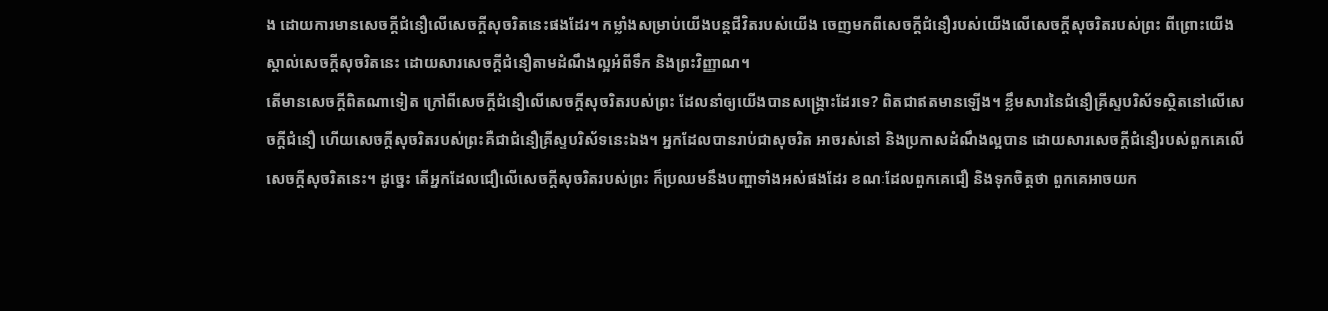ង ដោយការមានសេចក្តីជំនឿលើសេចក្តីសុចរិតនេះផងដែរ។ កម្លាំងសម្រាប់យើងបន្តជីវិតរបស់យើង ចេញមកពីសេចក្តីជំនឿរបស់យើងលើសេចក្តីសុចរិតរបស់ព្រះ ពីព្រោះយើងស្គាល់សេចក្តីសុចរិតនេះ ដោយសារសេចក្តីជំនឿតាមដំណឹងល្អអំពីទឹក និងព្រះវិញ្ញាណ។
តើមានសេចក្តីពិតណាទៀត ក្រៅពីសេចក្តីជំនឿលើសេចក្តីសុចរិតរបស់ព្រះ ដែលនាំឲ្យយើងបានសង្រ្គោះដែរទេ? ពិតជាឥតមានឡើង។ ខ្លឹមសារនៃជំនឿគ្រីស្ទបរិស័ទស្ថិតនៅលើសេចក្តីជំនឿ ហើយសេចក្តីសុចរិតរបស់ព្រះគឺជាជំនឿគ្រីស្ទបរិស័ទនេះឯង។ អ្នកដែលបានរាប់ជាសុចរិត អាចរស់នៅ និងប្រកាសដំណឹងល្អបាន ដោយសារសេចក្តីជំនឿរបស់ពួកគេលើសេចក្តីសុចរិតនេះ។ ដូច្នេះ តើអ្នកដែលជឿលើសេចក្តីសុចរិតរបស់ព្រះ ក៏ប្រឈមនឹងបញ្ហាទាំងអស់ផងដែរ ខណៈដែលពួកគេជឿ និងទុកចិត្តថា ពួកគេអាចយក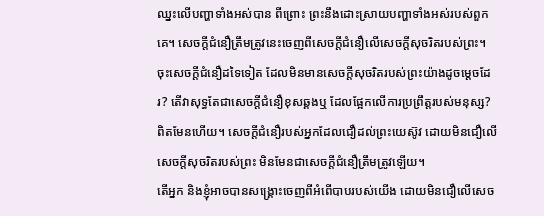ឈ្នះលើបញ្ហាទាំងអស់បាន ពីព្រោះ ព្រះនឹងដោះស្រាយបញ្ហាទាំងអស់របស់ពួកគេ។ សេចក្តីជំនឿត្រឹមត្រូវនេះចេញពីសេចក្តីជំនឿលើសេចក្តីសុចរិតរបស់ព្រះ។
ចុះសេចក្តីជំនឿដទៃទៀត ដែលមិនមានសេចក្តីសុចរិតរបស់ព្រះយ៉ាងដូចម្តេចដែរ? តើវាសុទ្ធតែជាសេចក្តីជំនឿខុសឆ្គងឬ ដែលផ្អែកលើការប្រព្រឹត្តរបស់មនុស្ស? ពិតមែនហើយ។ សេចក្តីជំនឿរបស់អ្នកដែលជឿដល់ព្រះយេស៊ូវ ដោយមិនជឿលើសេចក្តីសុចរិតរបស់ព្រះ មិនមែនជាសេចក្តីជំនឿត្រឹមត្រូវឡើយ។
តើអ្នក និងខ្ញុំអាចបានសង្រ្គោះចេញពីអំពើបាបរបស់យើង ដោយមិនជឿលើសេច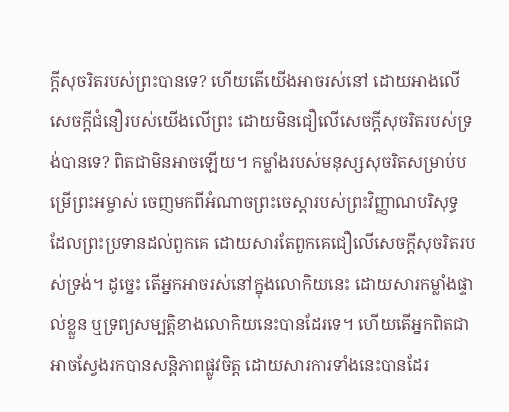ក្តីសុចរិតរបស់ព្រះបានទេ? ហើយតើយើងអាចរស់នៅ ដោយអាងលើសេចក្តីជំនឿរបស់យើងលើព្រះ ដោយមិនជឿលើសេចក្តីសុចរិតរបស់ទ្រង់បានទេ? ពិតជាមិនអាចឡើយ។ កម្លាំងរបស់មនុស្សសុចរិតសម្រាប់បម្រើព្រះអម្ចាស់ ចេញមកពីអំណាចព្រះចេស្តារបស់ព្រះវិញ្ញាណបរិសុទ្ធ ដែលព្រះប្រទានដល់ពួកគេ ដោយសារតែពួកគេជឿលើសេចក្តីសុចរិតរបស់ទ្រង់។ ដូច្នេះ តើអ្នកអាចរស់នៅក្នុងលោកិយនេះ ដោយសារកម្លាំងផ្ទាល់ខ្លួន ឬទ្រព្យសម្បត្តិខាងលោកិយនេះបានដែរទេ។ ហើយតើអ្នកពិតជាអាចស្វែងរកបានសន្តិភាពផ្លូវចិត្ត ដោយសារការទាំងនេះបានដែរ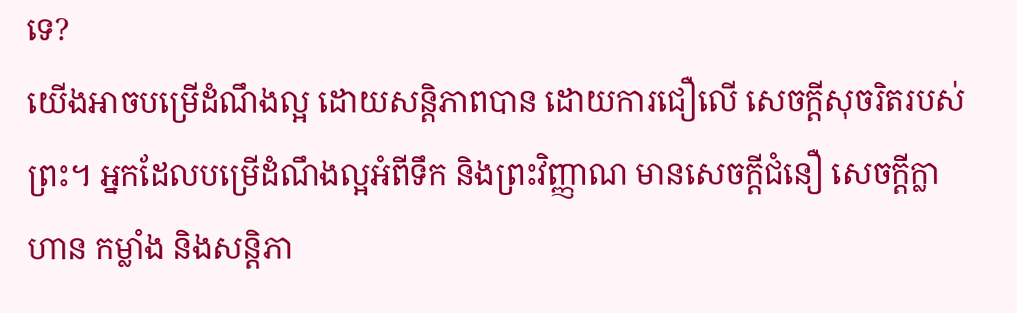ទេ?
យើងអាចបម្រើដំណឹងល្អ ដោយសន្តិភាពបាន ដោយការជឿលើ សេចក្តីសុចរិតរបស់ព្រះ។ អ្នកដែលបម្រើដំណឹងល្អអំពីទឹក និងព្រះវិញ្ញាណ មានសេចក្តីជំនឿ សេចក្តីក្លាហាន កម្លាំង និងសន្តិភា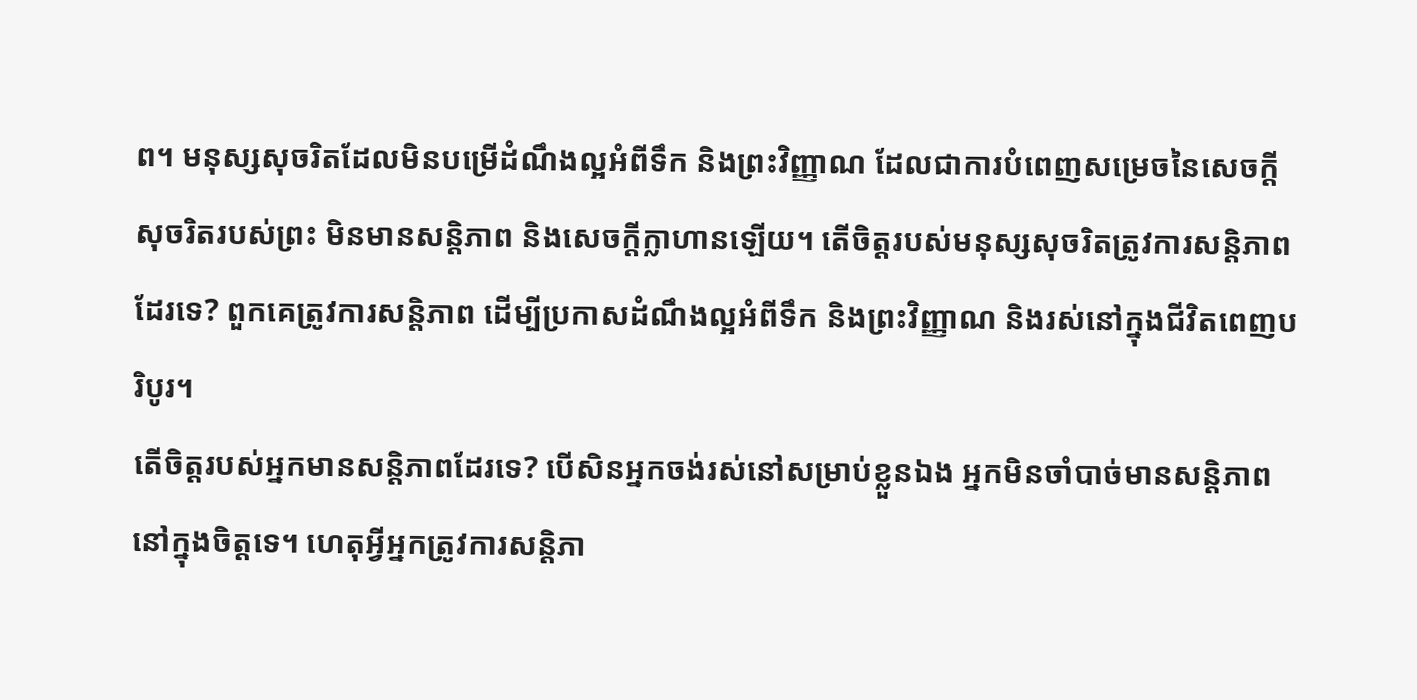ព។ មនុស្សសុចរិតដែលមិនបម្រើដំណឹងល្អអំពីទឹក និងព្រះវិញ្ញាណ ដែលជាការបំពេញសម្រេចនៃសេចក្តីសុចរិតរបស់ព្រះ មិនមានសន្តិភាព និងសេចក្តីក្លាហានឡើយ។ តើចិត្តរបស់មនុស្សសុចរិតត្រូវការសន្តិភាពដែរទេ? ពួកគេត្រូវការសន្តិភាព ដើម្បីប្រកាសដំណឹងល្អអំពីទឹក និងព្រះវិញ្ញាណ និងរស់នៅក្នុងជីវិតពេញបរិបូរ។
តើចិត្តរបស់អ្នកមានសន្តិភាពដែរទេ? បើសិនអ្នកចង់រស់នៅសម្រាប់ខ្លួនឯង អ្នកមិនចាំបាច់មានសន្តិភាពនៅក្នុងចិត្តទេ។ ហេតុអ្វីអ្នកត្រូវការសន្តិភា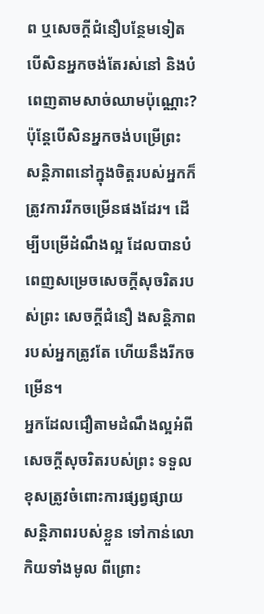ព ឬសេចក្តីជំនឿបន្ថែមទៀត បើសិនអ្នកចង់តែរស់នៅ និងបំពេញតាមសាច់ឈាមប៉ុណ្ណោះ? ប៉ុន្តែបើសិនអ្នកចង់បម្រើព្រះ សន្តិភាពនៅក្នុងចិត្តរបស់អ្នកក៏ត្រូវការរីកចម្រើនផងដែរ។ ដើម្បីបម្រើដំណឹងល្អ ដែលបានបំពេញសម្រេចសេចក្តីសុចរិតរបស់ព្រះ សេចក្តីជំនឿ ងសន្តិភាពរបស់អ្នកត្រូវតែ ហើយនឹងរីកចម្រើន។
អ្នកដែលជឿតាមដំណឹងល្អអំពីសេចក្តីសុចរិតរបស់ព្រះ ទទួលខុសត្រូវចំពោះការផ្សព្វផ្សាយសន្តិភាពរបស់ខ្លួន ទៅកាន់លោកិយទាំងមូល ពីព្រោះ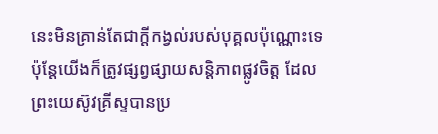នេះមិនគ្រាន់តែជាក្តីកង្វល់របស់បុគ្គលប៉ុណ្ណោះទេ ប៉ុន្តែយើងក៏ត្រូវផ្សព្វផ្សាយសន្តិភាពផ្លូវចិត្ត ដែលព្រះយេស៊ូវគ្រីស្ទបានប្រ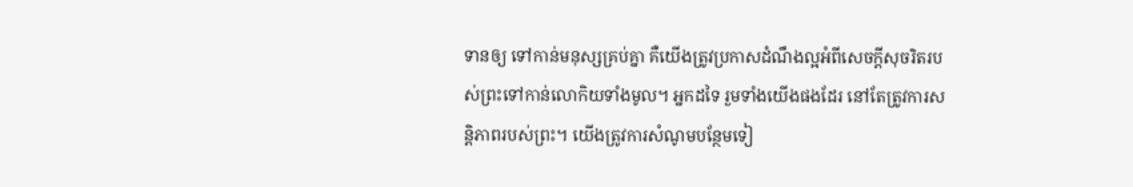ទានឲ្យ ទៅកាន់មនុស្សគ្រប់គ្នា គឺយើងត្រូវប្រកាសដំណឹងល្អអំពីសេចក្តីសុចរិតរបស់ព្រះទៅកាន់លោកិយទាំងមូល។ អ្នកដទៃ រួមទាំងយើងផងដែរ នៅតែត្រូវការសន្តិភាពរបស់ព្រះ។ យើងត្រូវការសំណូមបន្ថែមទៀ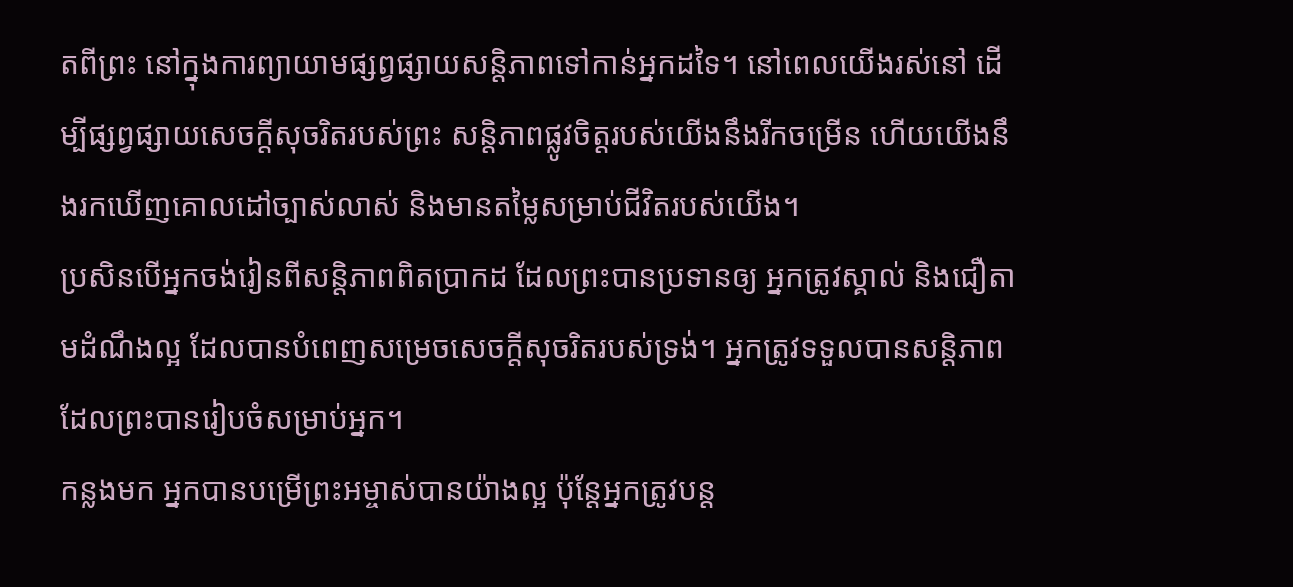តពីព្រះ នៅក្នុងការព្យាយាមផ្សព្វផ្សាយសន្តិភាពទៅកាន់អ្នកដទៃ។ នៅពេលយើងរស់នៅ ដើម្បីផ្សព្វផ្សាយសេចក្តីសុចរិតរបស់ព្រះ សន្តិភាពផ្លូវចិត្តរបស់យើងនឹងរីកចម្រើន ហើយយើងនឹងរកឃើញគោលដៅច្បាស់លាស់ និងមានតម្លៃសម្រាប់ជីវិតរបស់យើង។
ប្រសិនបើអ្នកចង់រៀនពីសន្តិភាពពិតប្រាកដ ដែលព្រះបានប្រទានឲ្យ អ្នកត្រូវស្គាល់ និងជឿតាមដំណឹងល្អ ដែលបានបំពេញសម្រេចសេចក្តីសុចរិតរបស់ទ្រង់។ អ្នកត្រូវទទួលបានសន្តិភាព ដែលព្រះបានរៀបចំសម្រាប់អ្នក។
កន្លងមក អ្នកបានបម្រើព្រះអម្ចាស់បានយ៉ាងល្អ ប៉ុន្តែអ្នកត្រូវបន្ត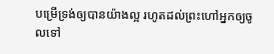បម្រើទ្រង់ឲ្យបានយ៉ាងល្អ រហូតដល់ព្រះហៅអ្នកឲ្យចូលទៅ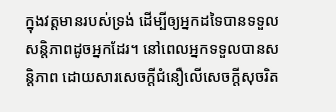ក្នុងវត្តមានរបស់ទ្រង់ ដើម្បីឲ្យអ្នកដទៃបានទទួលសន្តិភាពដូចអ្នកដែរ។ នៅពេលអ្នកទទួលបានសន្តិភាព ដោយសារសេចក្តីជំនឿលើសេចក្តីសុចរិត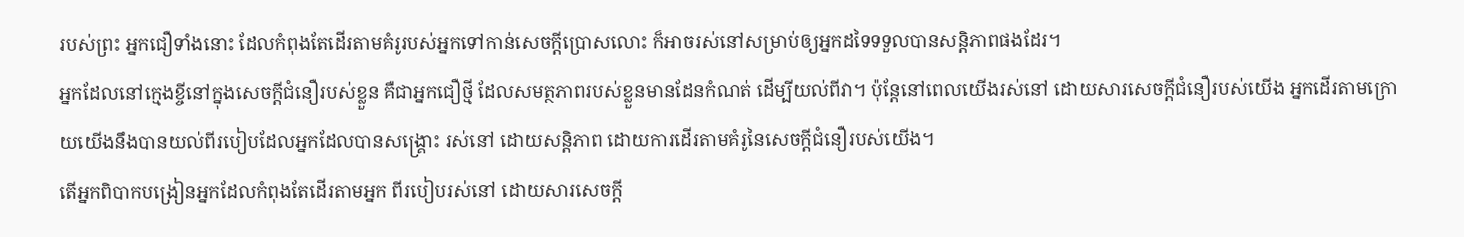របស់ព្រះ អ្នកជឿទាំងនោះ ដែលកំពុងតែដើរតាមគំរូរបស់អ្នកទៅកាន់សេចក្តីប្រោសលោះ ក៏អាចរស់នៅសម្រាប់ឲ្យអ្នកដទៃទទួលបានសន្តិភាពផងដែរ។
អ្នកដែលនៅក្មេងខ្ចីនៅក្នុងសេចក្តីជំនឿរបស់ខ្លួន គឺជាអ្នកជឿថ្មី ដែលសមត្ថភាពរបស់ខ្លួនមានដែនកំណត់ ដើម្បីយល់ពីវា។ ប៉ុន្តែនៅពេលយើងរស់នៅ ដោយសារសេចក្តីជំនឿរបស់យើង អ្នកដើរតាមក្រោយយើងនឹងបានយល់ពីរបៀបដែលអ្នកដែលបានសង្រ្គោះ រស់នៅ ដោយសន្តិភាព ដោយការដើរតាមគំរូនៃសេចក្តីជំនឿរបស់យើង។
តើអ្នកពិបាកបង្រៀនអ្នកដែលកំពុងតែដើរតាមអ្នក ពីរបៀបរស់នៅ ដោយសារសេចក្តី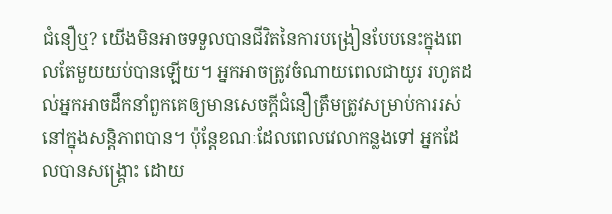ជំនឿឬ? យើងមិនអាចទទួលបានជីវិតនៃការបង្រៀនបែបនេះក្នុងពេលតែមួយយប់បានឡើយ។ អ្នកអាចត្រូវចំណាយពេលជាយូរ រហូតដល់អ្នកអាចដឹកនាំពួកគេឲ្យមានសេចក្តីជំនឿត្រឹមត្រូវសម្រាប់ការរស់នៅក្នុងសន្តិភាពបាន។ ប៉ុន្តែខណៈដែលពេលវេលាកន្លងទៅ អ្នកដែលបានសង្រ្គោះ ដោយ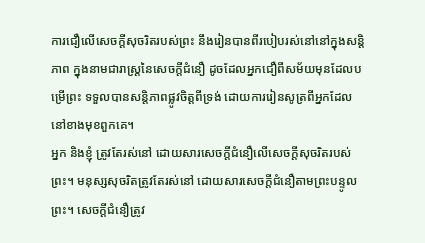ការជឿលើសេចក្តីសុចរិតរបស់ព្រះ នឹងរៀនបានពីរបៀបរស់នៅនៅក្នុងសន្តិភាព ក្នុងនាមជារាស្ត្រនៃសេចក្តីជំនឿ ដូចដែលអ្នកជឿពីសម័យមុនដែលបម្រើព្រះ ទទួលបានសន្តិភាពផ្លូវចិត្តពីទ្រង់ ដោយការរៀនសូត្រពីអ្នកដែលនៅខាងមុខពួកគេ។
អ្នក និងខ្ញុំ ត្រូវតែរស់នៅ ដោយសារសេចក្តីជំនឿលើសេចក្តីសុចរិតរបស់ព្រះ។ មនុស្សសុចរិតត្រូវតែរស់នៅ ដោយសារសេចក្តីជំនឿតាមព្រះបន្ទូលព្រះ។ សេចក្តីជំនឿត្រូវ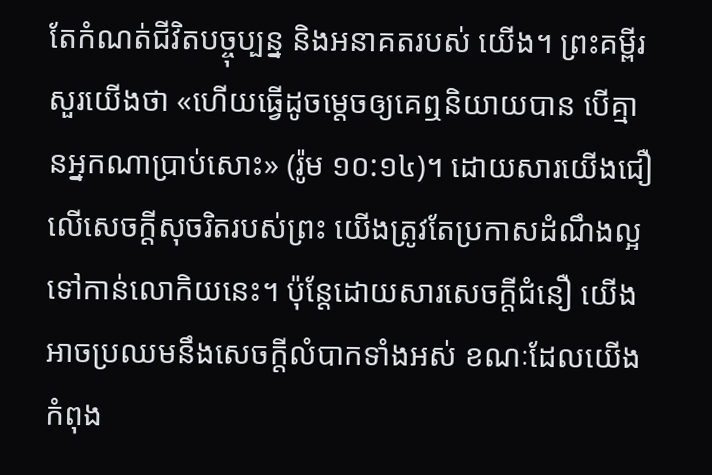តែកំណត់ជីវិតបច្ចុប្បន្ន និងអនាគតរបស់ យើង។ ព្រះគម្ពីរសួរយើងថា «ហើយធ្វើដូចម្តេចឲ្យគេឮនិយាយបាន បើគ្មានអ្នកណាប្រាប់សោះ» (រ៉ូម ១០:១៤)។ ដោយសារយើងជឿលើសេចក្តីសុចរិតរបស់ព្រះ យើងត្រូវតែប្រកាសដំណឹងល្អទៅកាន់លោកិយនេះ។ ប៉ុន្តែដោយសារសេចក្តីជំនឿ យើងអាចប្រឈមនឹងសេចក្តីលំបាកទាំងអស់ ខណៈដែលយើងកំពុង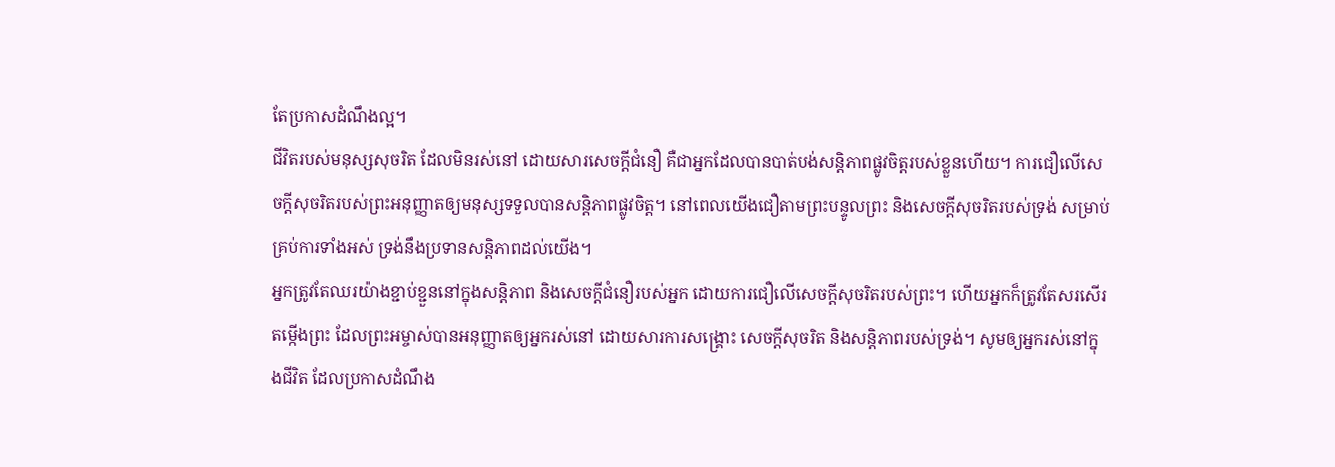តែប្រកាសដំណឹងល្អ។
ជីវិតរបស់មនុស្សសុចរិត ដែលមិនរស់នៅ ដោយសារសេចក្តីជំនឿ គឺជាអ្នកដែលបានបាត់បង់សន្តិភាពផ្លូវចិត្តរបស់ខ្លួនហើយ។ ការជឿលើសេចក្តីសុចរិតរបស់ព្រះអនុញ្ញាតឲ្យមនុស្សទទួលបានសន្តិភាពផ្លូវចិត្ត។ នៅពេលយើងជឿតាមព្រះបន្ទូលព្រះ និងសេចក្តីសុចរិតរបស់ទ្រង់ សម្រាប់គ្រប់ការទាំងអស់ ទ្រង់នឹងប្រទានសន្តិភាពដល់យើង។
អ្នកត្រូវតែឈរយ៉ាងខ្ជាប់ខ្ជួននៅក្នុងសន្តិភាព និងសេចក្តីជំនឿរបស់អ្នក ដោយការជឿលើសេចក្តីសុចរិតរបស់ព្រះ។ ហើយអ្នកក៏ត្រូវតែសរសើរតម្កើងព្រះ ដែលព្រះអម្ចាស់បានអនុញ្ញាតឲ្យអ្នករស់នៅ ដោយសារការសង្រ្គោះ សេចក្តីសុចរិត និងសន្តិភាពរបស់ទ្រង់។ សូមឲ្យអ្នករស់នៅក្នុងជីវិត ដែលប្រកាសដំណឹង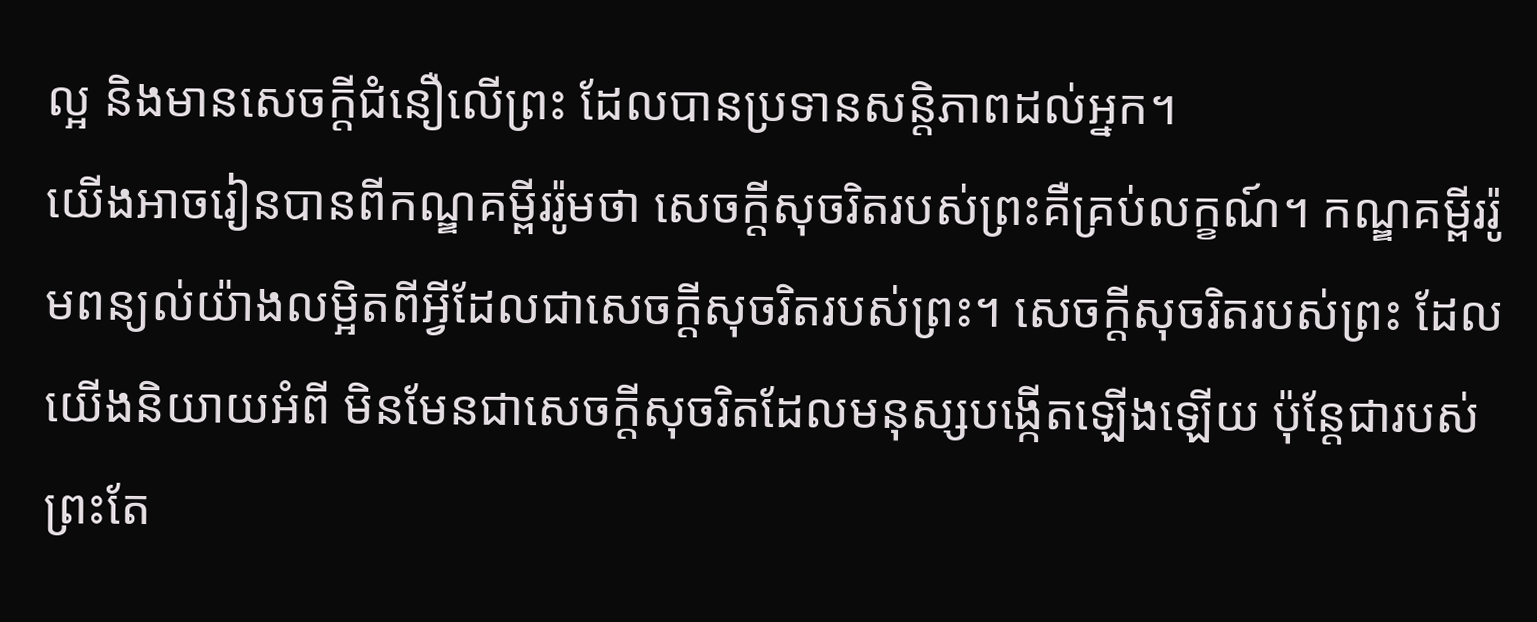ល្អ និងមានសេចក្តីជំនឿលើព្រះ ដែលបានប្រទានសន្តិភាពដល់អ្នក។
យើងអាចរៀនបានពីកណ្ឌគម្ពីររ៉ូមថា សេចក្តីសុចរិតរបស់ព្រះគឺគ្រប់លក្ខណ៍។ កណ្ឌគម្ពីររ៉ូមពន្យល់យ៉ាងលម្អិតពីអ្វីដែលជាសេចក្តីសុចរិតរបស់ព្រះ។ សេចក្តីសុចរិតរបស់ព្រះ ដែលយើងនិយាយអំពី មិនមែនជាសេចក្តីសុចរិតដែលមនុស្សបង្កើតឡើងឡើយ ប៉ុន្តែជារបស់ព្រះតែ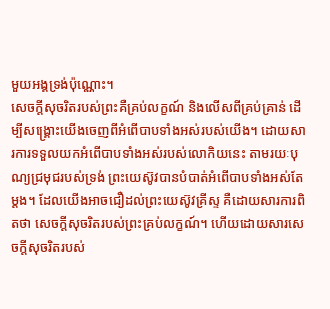មួយអង្គទ្រង់ប៉ុណ្ណោះ។
សេចក្តីសុចរិតរបស់ព្រះគឺគ្រប់លក្ខណ៍ និងលើសពីគ្រប់គ្រាន់ ដើម្បីសង្រ្គោះយើងចេញពីអំពើបាបទាំងអស់របស់យើង។ ដោយសារការទទួលយកអំពើបាបទាំងអស់របស់លោកិយនេះ តាមរយៈបុណ្យជ្រមុជរបស់ទ្រង់ ព្រះយេស៊ូវបានបំបាត់អំពើបាបទាំងអស់តែម្តង។ ដែលយើងអាចជឿដល់ព្រះយេស៊ូវគ្រីស្ទ គឺដោយសារការពិតថា សេចក្តីសុចរិតរបស់ព្រះគ្រប់លក្ខណ៍។ ហើយដោយសារសេចក្តីសុចរិតរបស់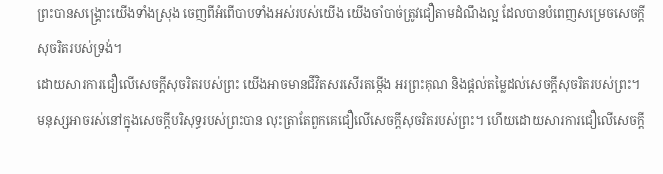ព្រះបានសង្រ្គោះយើងទាំងស្រុង ចេញពីអំពើបាបទាំងអស់របស់យើង យើងចាំបាច់ត្រូវជឿតាមដំណឹងល្អ ដែលបានបំពេញសម្រេចសេចក្តីសុចរិតរបស់ទ្រង់។
ដោយសារការជឿលើសេចក្តីសុចរិតរបស់ព្រះ យើងអាចមានជីវិតសរសើរតម្កើង អរព្រះគុណ និងផ្តល់តម្លៃដល់សេចក្តីសុចរិតរបស់ព្រះ។ មនុស្សអាចរស់នៅក្នុងសេចក្តីបរិសុទ្ធរបស់ព្រះបាន លុះត្រាតែពួកគេជឿលើសេចក្តីសុចរិតរបស់ព្រះ។ ហើយដោយសារការជឿលើសេចក្តី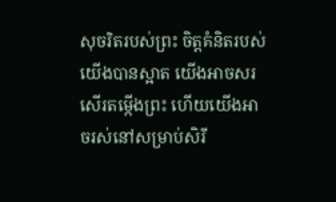សុចរិតរបស់ព្រះ ចិត្តគំនិតរបស់យើងបានស្អាត យើងអាចសរសើរតម្កើងព្រះ ហើយយើងអាចរស់នៅសម្រាប់សិរី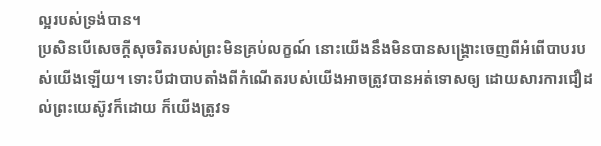ល្អរបស់ទ្រង់បាន។
ប្រសិនបើសេចក្តីសុចរិតរបស់ព្រះមិនគ្រប់លក្ខណ៍ នោះយើងនឹងមិនបានសង្រ្គោះចេញពីអំពើបាបរបស់យើងឡើយ។ ទោះបីជាបាបតាំងពីកំណើតរបស់យើងអាចត្រូវបានអត់ទោសឲ្យ ដោយសារការជឿដល់ព្រះយេស៊ូវក៏ដោយ ក៏យើងត្រូវទ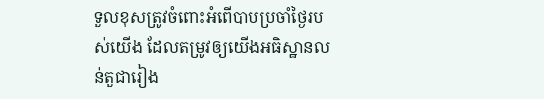ទួលខុសត្រូវចំពោះអំពើបាបប្រចាំថ្ងៃរបស់យើង ដែលតម្រូវឲ្យយើងអធិស្ឋានលន់តួជារៀង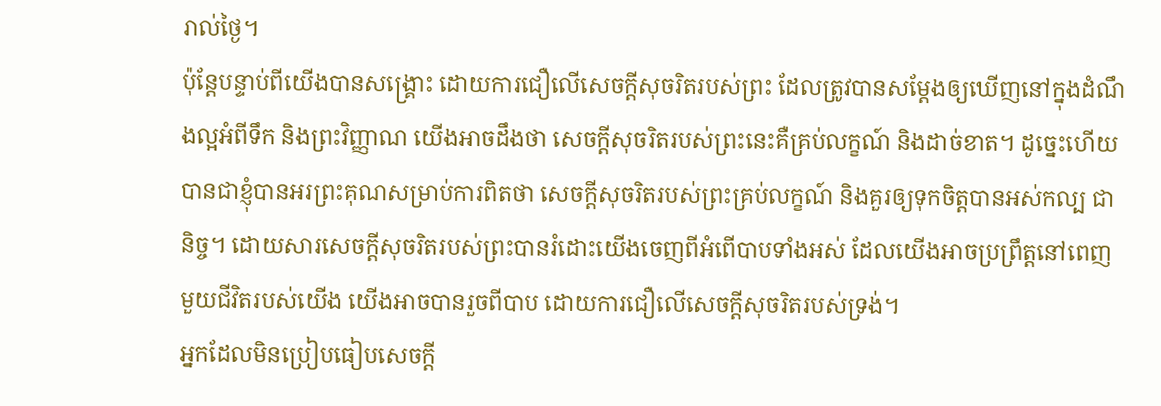រាល់ថ្ងៃ។
ប៉ុន្តែបន្ទាប់ពីយើងបានសង្រ្គោះ ដោយការជឿលើសេចក្តីសុចរិតរបស់ព្រះ ដែលត្រូវបានសម្តែងឲ្យឃើញនៅក្នុងដំណឹងល្អអំពីទឹក និងព្រះវិញ្ញាណ យើងអាចដឹងថា សេចក្តីសុចរិតរបស់ព្រះនេះគឺគ្រប់លក្ខណ៍ និងដាច់ខាត។ ដូច្នេះហើយបានជាខ្ញុំបានអរព្រះគុណសម្រាប់ការពិតថា សេចក្តីសុចរិតរបស់ព្រះគ្រប់លក្ខណ៍ និងគួរឲ្យទុកចិត្តបានអស់កល្ប ជានិច្ច។ ដោយសារសេចក្តីសុចរិតរបស់ព្រះបានរំដោះយើងចេញពីអំពើបាបទាំងអស់ ដែលយើងអាចប្រព្រឹត្តនៅពេញមួយជីវិតរបស់យើង យើងអាចបានរួចពីបាប ដោយការជឿលើសេចក្តីសុចរិតរបស់ទ្រង់។
អ្នកដែលមិនប្រៀបធៀបសេចក្តី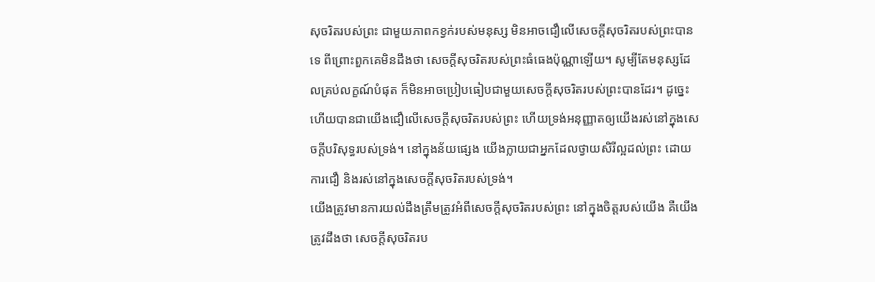សុចរិតរបស់ព្រះ ជាមួយភាពកខ្វក់របស់មនុស្ស មិនអាចជឿលើសេចក្តីសុចរិតរបស់ព្រះបានទេ ពីព្រោះពួកគេមិនដឹងថា សេចក្តីសុចរិតរបស់ព្រះធំធេងប៉ុណ្ណាឡើយ។ សូម្បីតែមនុស្សដែលគ្រប់លក្ខណ៍បំផុត ក៏មិនអាចប្រៀបធៀបជាមួយសេចក្តីសុចរិតរបស់ព្រះបានដែរ។ ដូច្នេះហើយបានជាយើងជឿលើសេចក្តីសុចរិតរបស់ព្រះ ហើយទ្រង់អនុញ្ញាតឲ្យយើងរស់នៅក្នុងសេចក្តីបរិសុទ្ធរបស់ទ្រង់។ នៅក្នុងន័យផ្សេង យើងក្លាយជាអ្នកដែលថ្វាយសិរីល្អដល់ព្រះ ដោយការជឿ និងរស់នៅក្នុងសេចក្តីសុចរិតរបស់ទ្រង់។
យើងត្រូវមានការយល់ដឹងត្រឹមត្រូវអំពីសេចក្តីសុចរិតរបស់ព្រះ នៅក្នុងចិត្តរបស់យើង គឺយើងត្រូវដឹងថា សេចក្តីសុចរិតរប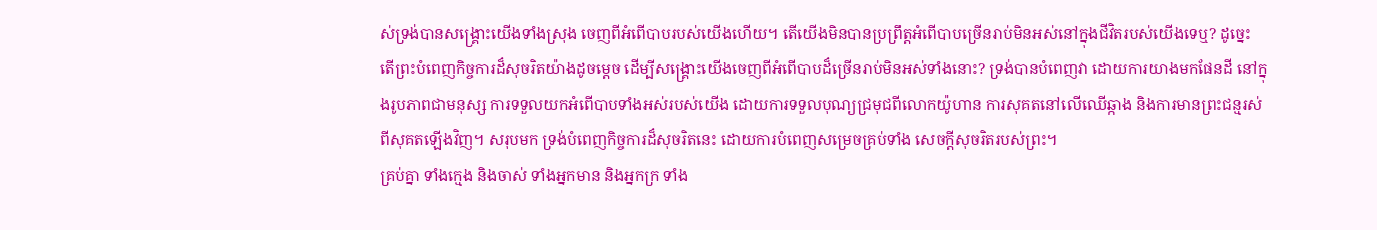ស់ទ្រង់បានសង្រ្គោះយើងទាំងស្រុង ចេញពីអំពើបាបរបស់យើងហើយ។ តើយើងមិនបានប្រព្រឹត្តអំពើបាបច្រើនរាប់មិនអស់នៅក្នុងជីវិតរបស់យើងទេឬ? ដូច្នេះ តើព្រះបំពេញកិច្ចការដ៏សុចរិតយ៉ាងដូចម្តេច ដើម្បីសង្រ្គោះយើងចេញពីអំពើបាបដ៏ច្រើនរាប់មិនអស់ទាំងនោះ? ទ្រង់បានបំពេញវា ដោយការយាងមកផែនដី នៅក្នុងរូបភាពជាមនុស្ស ការទទួលយកអំពើបាបទាំងអស់របស់យើង ដោយការទទួលបុណ្យជ្រមុជពីលោកយ៉ូហាន ការសុគតនៅលើឈើឆ្កាង និងការមានព្រះជន្មរស់ពីសុគតឡើងវិញ។ សរុបមក ទ្រង់បំពេញកិច្ចការដ៏សុចរិតនេះ ដោយការបំពេញសម្រេចគ្រប់ទាំង សេចក្តីសុចរិតរបស់ព្រះ។
គ្រប់គ្នា ទាំងក្មេង និងចាស់ ទាំងអ្នកមាន និងអ្នកក្រ ទាំង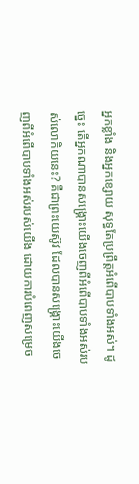អ្នកខ្លាំង និងអ្នកខ្សោយ សុទ្ធតែប្រព្រឹត្តអំពើបាបទាំងអស់។ ដូច្នេះ តើអ្នកណាបានសង្រ្គោះយើងចេញពីអំពើបាបទាំងអស់របស់លោកិយនេះ? គឺជាព្រះយេស៊ូវ ដែលបានសង្រ្គោះយើងចេញពីអំពើបាបទាំងអស់របស់យើង ដោយការបំពេញសម្រេច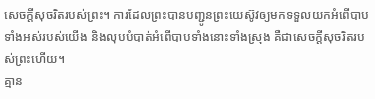សេចក្តីសុចរិតរបស់ព្រះ។ ការដែលព្រះបានបញ្ជូនព្រះយេស៊ូវឲ្យមកទទួលយកអំពើបាបទាំងអស់របស់យើង និងលុបបំបាត់អំពើបាបទាំងនោះទាំងស្រុង គឺជាសេចក្តីសុចរិតរបស់ព្រះហើយ។
គ្មាន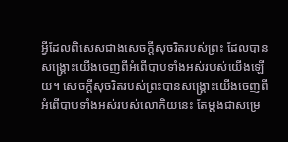អ្វីដែលពិសេសជាងសេចក្តីសុចរិតរបស់ព្រះ ដែលបានសង្រ្គោះយើងចេញពីអំពើបាបទាំងអស់របស់យើងឡើយ។ សេចក្តីសុចរិតរបស់ព្រះបានសង្រ្គោះយើងចេញពីអំពើបាបទាំងអស់របស់លោកិយនេះ តែម្តងជាសម្រេ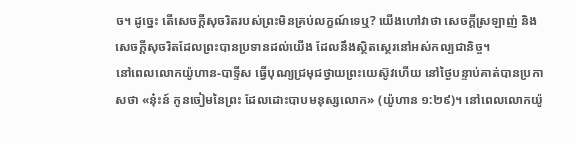ច។ ដូច្នេះ តើសេចក្តីសុចរិតរបស់ព្រះមិនគ្រប់លក្ខណ៍ទេឬ? យើងហៅវាថា សេចក្តីស្រឡាញ់ និងសេចក្តីសុចរិតដែលព្រះបានប្រទានដល់យើង ដែលនឹងស្ថិតស្ថេរនៅអស់កល្បជានិច្ច។
នៅពេលលោកយ៉ូហាន-បាទ្ទីស ធ្វើបុណ្យជ្រមុជថ្វាយព្រះយេស៊ូវហើយ នៅថ្ងៃបន្ទាប់គាត់បានប្រកាសថា «នុ៎ះន៍ កូនចៀមនៃព្រះ ដែលដោះបាបមនុស្សលោក» (យ៉ូហាន ១:២៩)។ នៅពេលលោកយ៉ូ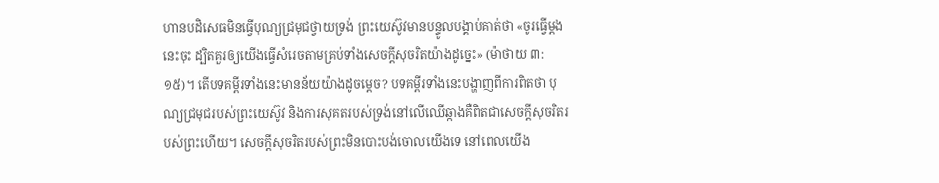ហានបដិសេធមិនធ្វើបុណ្យជ្រមុជថ្វាយទ្រង់ ព្រះយេស៊ូវមានបន្ទូលបង្គាប់គាត់ថា «ចូរធ្វើម្តងនេះចុះ ដ្បិតគួរឲ្យយើងធ្វើសំរេចតាមគ្រប់ទាំងសេចក្តីសុចរិតយ៉ាងដូច្នេះ» (ម៉ាថាយ ៣:១៥)។ តើបទគម្ពីរទាំងនេះមានន័យយ៉ាងដូចម្តេច? បទគម្ពីរទាំងនេះបង្ហាញពីការពិតថា បុណ្យជ្រមុជរបស់ព្រះយេស៊ូវ និងការសុគតរបស់ទ្រង់នៅលើឈើឆ្កាងគឺពិតជាសេចក្តីសុចរិតរបស់ព្រះហើយ។ សេចក្តីសុចរិតរបស់ព្រះមិនបោះបង់ចោលយើងទេ នៅពេលយើង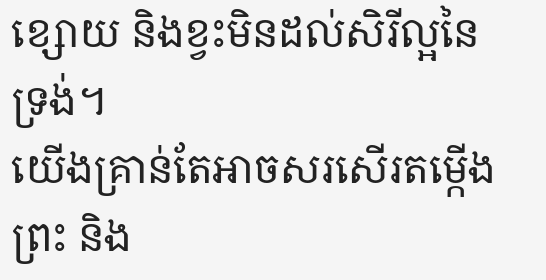ខ្សោយ និងខ្វះមិនដល់សិរីល្អនៃទ្រង់។
យើងគ្រាន់តែអាចសរសើរតម្កើងព្រះ និង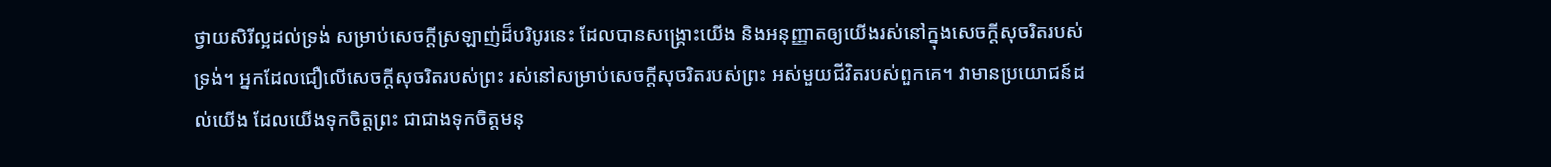ថ្វាយសិរីល្អដល់ទ្រង់ សម្រាប់សេចក្តីស្រឡាញ់ដ៏បរិបូរនេះ ដែលបានសង្រ្គោះយើង និងអនុញ្ញាតឲ្យយើងរស់នៅក្នុងសេចក្តីសុចរិតរបស់ទ្រង់។ អ្នកដែលជឿលើសេចក្តីសុចរិតរបស់ព្រះ រស់នៅសម្រាប់សេចក្តីសុចរិតរបស់ព្រះ អស់មួយជីវិតរបស់ពួកគេ។ វាមានប្រយោជន៍ដល់យើង ដែលយើងទុកចិត្តព្រះ ជាជាងទុកចិត្តមនុ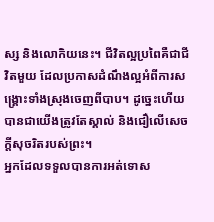ស្ស និងលោកិយនេះ។ ជីវិតល្អប្រពៃគឺជាជីវិតមួយ ដែលប្រកាសដំណឹងល្អអំពីការសង្រ្គោះទាំងស្រុងចេញពីបាប។ ដូច្នេះហើយបានជាយើងត្រូវតែស្គាល់ និងជឿលើសេចក្តីសុចរិតរបស់ព្រះ។
អ្នកដែលទទួលបានការអត់ទោស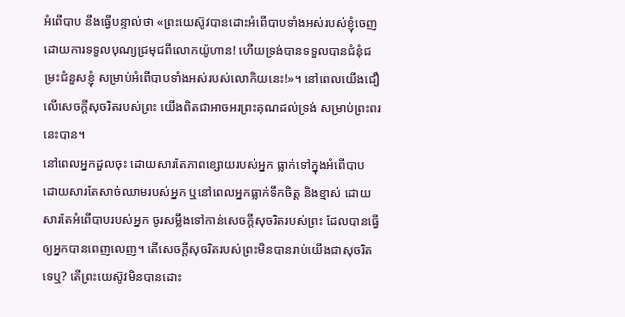អំពើបាប នឹងធ្វើបន្ទាល់ថា «ព្រះយេស៊ូវបានដោះអំពើបាបទាំងអស់របស់ខ្ញុំចេញ ដោយការទទួលបុណ្យជ្រមុជពីលោកយ៉ូហាន! ហើយទ្រង់បានទទួលបានជំនុំជម្រះជំនួសខ្ញុំ សម្រាប់អំពើបាបទាំងអស់របស់លោកិយនេះ!»។ នៅពេលយើងជឿលើសេចក្តីសុចរិតរបស់ព្រះ យើងពិតជាអាចអរព្រះគុណដល់ទ្រង់ សម្រាប់ព្រះពរនេះបាន។
នៅពេលអ្នកដួលចុះ ដោយសារតែភាពខ្សោយរបស់អ្នក ធ្លាក់ទៅក្នុងអំពើបាប ដោយសារតែសាច់ឈាមរបស់អ្នក ឬនៅពេលអ្នកធ្លាក់ទឹកចិត្ត និងខ្មាស់ ដោយសារតែអំពើបាបរបស់អ្នក ចូរសម្លឹងទៅកាន់សេចក្តីសុចរិតរបស់ព្រះ ដែលបានធ្វើឲ្យអ្នកបានពេញលេញ។ តើសេចក្តីសុចរិតរបស់ព្រះមិនបានរាប់យើងជាសុចរិតទេឬ? តើព្រះយេស៊ូវមិនបានដោះ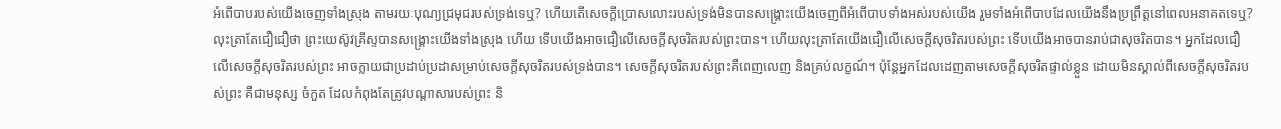អំពើបាបរបស់យើងចេញទាំងស្រុង តាមរយៈបុណ្យជ្រមុជរបស់ទ្រង់ទេឬ? ហើយតើសេចក្តីប្រោសលោះរបស់ទ្រង់មិនបានសង្រ្គោះយើងចេញពីអំពើបាបទាំងអស់របស់យើង រួមទាំងអំពើបាបដែលយើងនឹងប្រព្រឹត្តនៅពេលអនាគតទេឬ?
លុះត្រាតែជឿជឿថា ព្រះយេស៊ូវគ្រីស្ទបានសង្រ្គោះយើងទាំងស្រុង ហើយ ទើបយើងអាចជឿលើសេចក្តីសុចរិតរបស់ព្រះបាន។ ហើយលុះត្រាតែយើងជឿលើសេចក្តីសុចរិតរបស់ព្រះ ទើបយើងអាចបានរាប់ជាសុចរិតបាន។ អ្នកដែលជឿលើសេចក្តីសុចរិតរបស់ព្រះ អាចក្លាយជាប្រដាប់ប្រដាសម្រាប់សេចក្តីសុចរិតរបស់ទ្រង់បាន។ សេចក្តីសុចរិតរបស់ព្រះគឺពេញលេញ និងគ្រប់លក្ខណ៍។ ប៉ុន្តែអ្នកដែលដេញតាមសេចក្តីសុចរិតផ្ទាល់ខ្លួន ដោយមិនស្គាល់ពីសេចក្តីសុចរិតរបស់ព្រះ គឺជាមនុស្ស ចំកួត ដែលកំពុងតែត្រូវបណ្តាសារបស់ព្រះ និ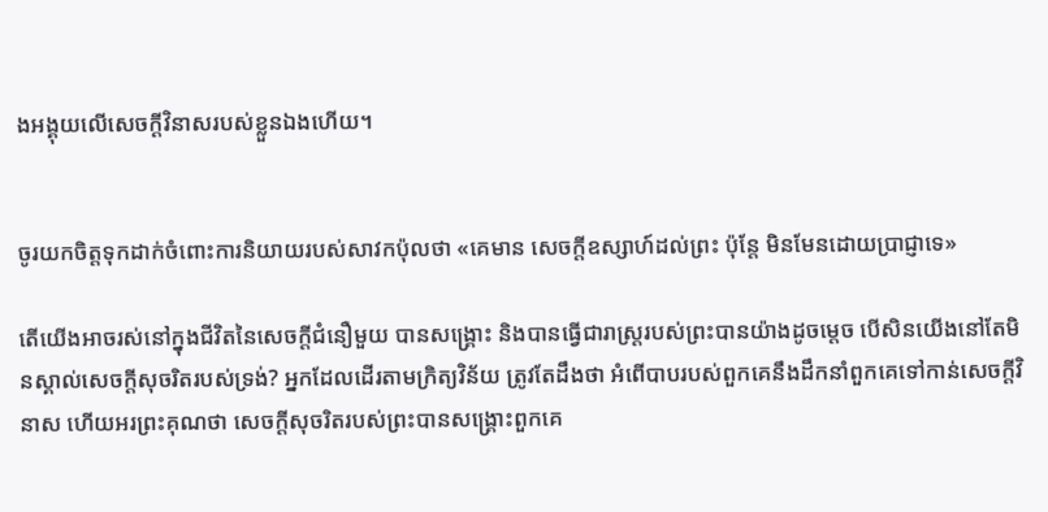ងអង្គុយលើសេចក្តីវិនាសរបស់ខ្លួនឯងហើយ។


ចូរយកចិត្តទុកដាក់ចំពោះការនិយាយរបស់សាវកប៉ុលថា «គេមាន សេចក្តីឧស្សាហ៍ដល់ព្រះ ប៉ុន្តែ មិនមែនដោយប្រាជ្ញាទេ»

តើយើងអាចរស់នៅក្នុងជីវិតនៃសេចក្តីជំនឿមួយ បានសង្រ្គោះ និងបានធ្វើជារាស្ត្ររបស់ព្រះបានយ៉ាងដូចម្តេច បើសិនយើងនៅតែមិនស្គាល់សេចក្តីសុចរិតរបស់ទ្រង់? អ្នកដែលដើរតាមក្រិត្យវិន័យ ត្រូវតែដឹងថា អំពើបាបរបស់ពួកគេនឹងដឹកនាំពួកគេទៅកាន់សេចក្តីវិនាស ហើយអរព្រះគុណថា សេចក្តីសុចរិតរបស់ព្រះបានសង្រ្គោះពួកគេ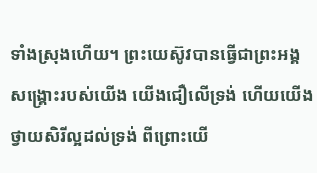ទាំងស្រុងហើយ។ ព្រះយេស៊ូវបានធ្វើជាព្រះអង្គសង្រ្គោះរបស់យើង យើងជឿលើទ្រង់ ហើយយើងថ្វាយសិរីល្អដល់ទ្រង់ ពីព្រោះយើ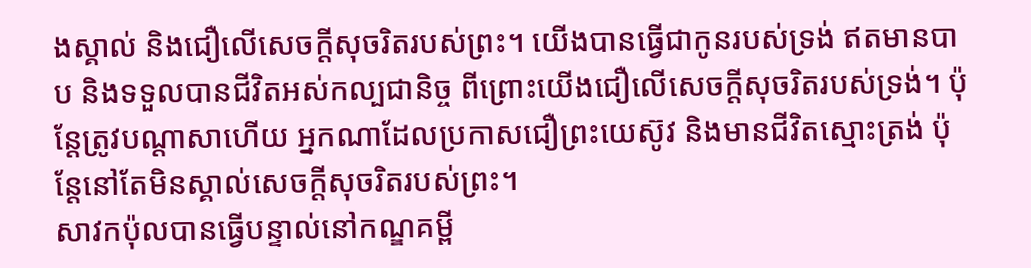ងស្គាល់ និងជឿលើសេចក្តីសុចរិតរបស់ព្រះ។ យើងបានធ្វើជាកូនរបស់ទ្រង់ ឥតមានបាប និងទទួលបានជីវិតអស់កល្បជានិច្ច ពីព្រោះយើងជឿលើសេចក្តីសុចរិតរបស់ទ្រង់។ ប៉ុន្តែត្រូវបណ្តាសាហើយ អ្នកណាដែលប្រកាសជឿព្រះយេស៊ូវ និងមានជីវិតស្មោះត្រង់ ប៉ុន្តែនៅតែមិនស្គាល់សេចក្តីសុចរិតរបស់ព្រះ។
សាវកប៉ុលបានធ្វើបន្ទាល់នៅកណ្ឌគម្ពី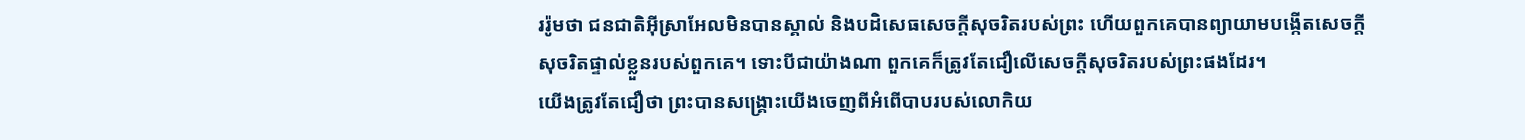ររ៉ូមថា ជនជាតិអ៊ីស្រាអែលមិនបានស្គាល់ និងបដិសេធសេចក្តីសុចរិតរបស់ព្រះ ហើយពួកគេបានព្យាយាមបង្កើតសេចក្តីសុចរិតផ្ទាល់ខ្លួនរបស់ពួកគេ។ ទោះបីជាយ៉ាងណា ពួកគេក៏ត្រូវតែជឿលើសេចក្តីសុចរិតរបស់ព្រះផងដែរ។
យើងត្រូវតែជឿថា ព្រះបានសង្រ្គោះយើងចេញពីអំពើបាបរបស់លោកិយ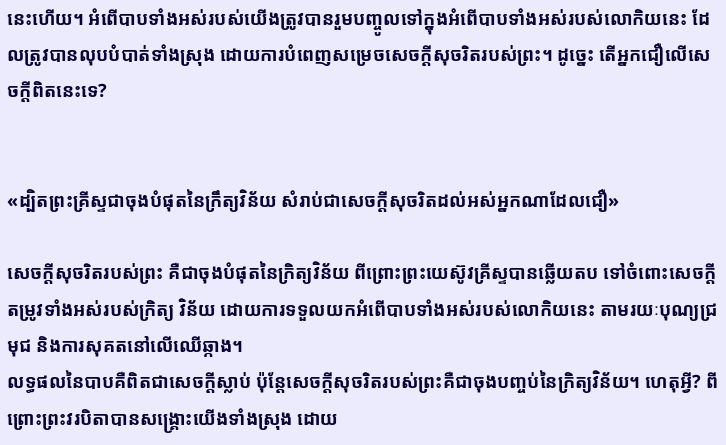នេះហើយ។ អំពើបាបទាំងអស់របស់យើងត្រូវបានរួមបញ្ចូលទៅក្នុងអំពើបាបទាំងអស់របស់លោកិយនេះ ដែលត្រូវបានលុបបំបាត់ទាំងស្រុង ដោយការបំពេញសម្រេចសេចក្តីសុចរិតរបស់ព្រះ។ ដូច្នេះ តើអ្នកជឿលើសេចក្តីពិតនេះទេ?


«ដ្បិតព្រះគ្រីស្ទជាចុងបំផុតនៃក្រឹត្យវិន័យ សំរាប់ជាសេចក្តីសុចរិតដល់អស់អ្នកណាដែលជឿ»

សេចក្តីសុចរិតរបស់ព្រះ គឺជាចុងបំផុតនៃក្រិត្យវិន័យ ពីព្រោះព្រះយេស៊ូវគ្រីស្ទបានឆ្លើយតប ទៅចំពោះសេចក្តីតម្រូវទាំងអស់របស់ក្រិត្យ វិន័យ ដោយការទទួលយកអំពើបាបទាំងអស់របស់លោកិយនេះ តាមរយៈបុណ្យជ្រមុជ និងការសុគតនៅលើឈើឆ្កាង។
លទ្ធផលនៃបាបគឺពិតជាសេចក្តីស្លាប់ ប៉ុន្តែសេចក្តីសុចរិតរបស់ព្រះគឺជាចុងបញ្ចប់នៃក្រិត្យវិន័យ។ ហេតុអ្វី? ពីព្រោះព្រះវរបិតាបានសង្រ្គោះយើងទាំងស្រុង ដោយ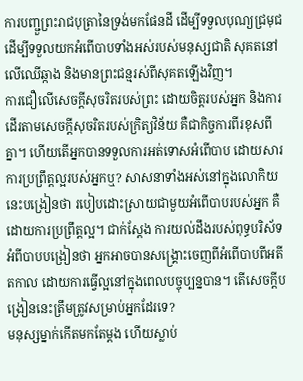ការបញ្ជួព្រះរាជបុត្រានៃទ្រង់មកផែនដី ដើម្បីទទួលបុណ្យជ្រមុជ ដើម្បីទទួលយកអំពើបាបទាំងអស់របស់មនុស្សជាតិ សុគតនៅលើឈើឆ្កាង និងមានព្រះជន្មរស់ពីសុគតឡើងវិញ។
ការជឿលើសេចក្តីសុចរិតរបស់ព្រះ ដោយចិត្តរបស់អ្នក និងការដើរតាមសេចក្តីសុចរិតរបស់ក្រិត្យវិន័យ គឺជាកិច្ចការពីរខុសពីគ្នា។ ហើយតើអ្នកបានទទួលការអត់ទោសអំពើបាប ដោយសារការប្រព្រឹត្តល្អរបស់អ្នកឬ? សាសនាទាំងអស់នៅក្នុងលោកិយនេះបង្រៀនថា របៀបដោះស្រាយជាមួយអំពើបាបរបស់អ្នក គឺដោយការប្រព្រឹត្តល្អ។ ជាក់ស្តែង ការយល់ដឹងរបស់ពុទ្ធបរិស័ទអំពីបាបបង្រៀនថា អ្នកអាចបានសង្រ្គោះចេញពីអំពើបាបពីអតីតកាល ដោយការធ្វើល្អនៅក្នុងពេលបច្ចុប្បន្នបាន។ តើសេចក្តីបង្រៀននេះត្រឹមត្រូវសម្រាប់អ្នកដែរទេ?
មនុស្សម្នាក់កើតមកតែម្តង ហើយស្លាប់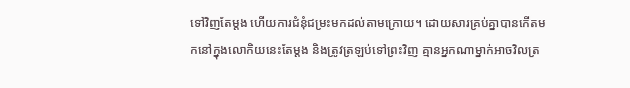ទៅវិញតែម្តង ហើយការជំនុំជម្រះមកដល់តាមក្រោយ។ ដោយសារគ្រប់គ្នាបានកើតមកនៅក្នុងលោកិយនេះតែម្តង និងត្រូវត្រឡប់ទៅព្រះវិញ គ្មានអ្នកណាម្នាក់អាចវិលត្រ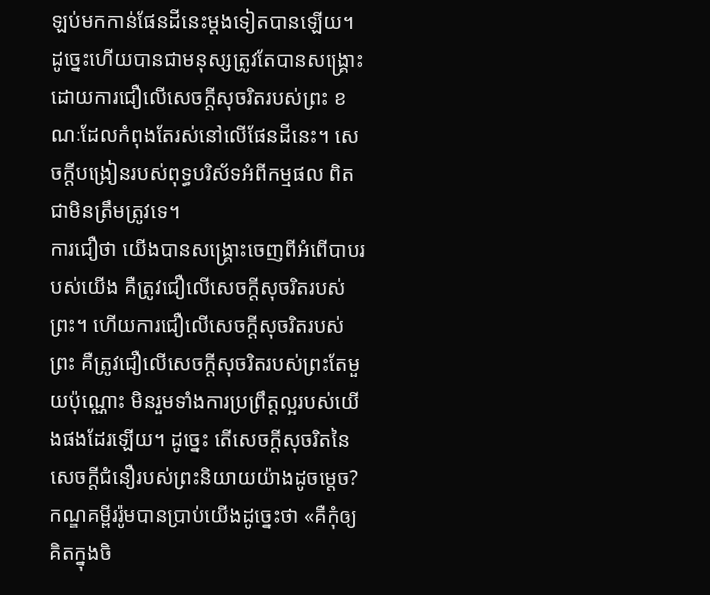ឡប់មកកាន់ផែនដីនេះម្តងទៀតបានឡើយ។ ដូច្នេះហើយបានជាមនុស្សត្រូវតែបានសង្រ្គោះ ដោយការជឿលើសេចក្តីសុចរិតរបស់ព្រះ ខណៈដែលកំពុងតែរស់នៅលើផែនដីនេះ។ សេចក្តីបង្រៀនរបស់ពុទ្ធបរិស័ទអំពីកម្មផល ពិតជាមិនត្រឹមត្រូវទេ។
ការជឿថា យើងបានសង្រ្គោះចេញពីអំពើបាបរបស់យើង គឺត្រូវជឿលើសេចក្តីសុចរិតរបស់ព្រះ។ ហើយការជឿលើសេចក្តីសុចរិតរបស់ព្រះ គឺត្រូវជឿលើសេចក្តីសុចរិតរបស់ព្រះតែមួយប៉ុណ្ណោះ មិនរួមទាំងការប្រព្រឹត្តល្អរបស់យើងផងដែរឡើយ។ ដូច្នេះ តើសេចក្តីសុចរិតនៃសេចក្តីជំនឿរបស់ព្រះនិយាយយ៉ាងដូចម្តេច? កណ្ឌគម្ពីររ៉ូមបានប្រាប់យើងដូច្នេះថា «គឺកុំឲ្យគិតក្នុងចិ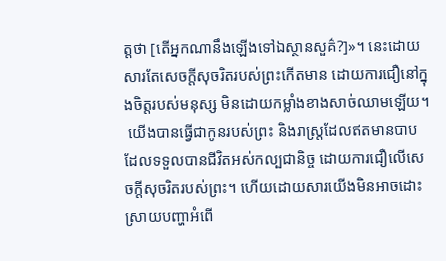ត្តថា [តើអ្នកណានឹងឡើងទៅឯស្ថានសួគ៌?]»។ នេះដោយសារតែសេចក្តីសុចរិតរបស់ព្រះកើតមាន ដោយការជឿនៅក្នុងចិត្តរបស់មនុស្ស មិនដោយកម្លាំងខាងសាច់ឈាមឡើយ។
 យើងបានធ្វើជាកូនរបស់ព្រះ និងរាស្ត្រដែលឥតមានបាប ដែលទទួលបានជីវិតអស់កល្បជានិច្ច ដោយការជឿលើសេចក្តីសុចរិតរបស់ព្រះ។ ហើយដោយសារយើងមិនអាចដោះស្រាយបញ្ហាអំពើ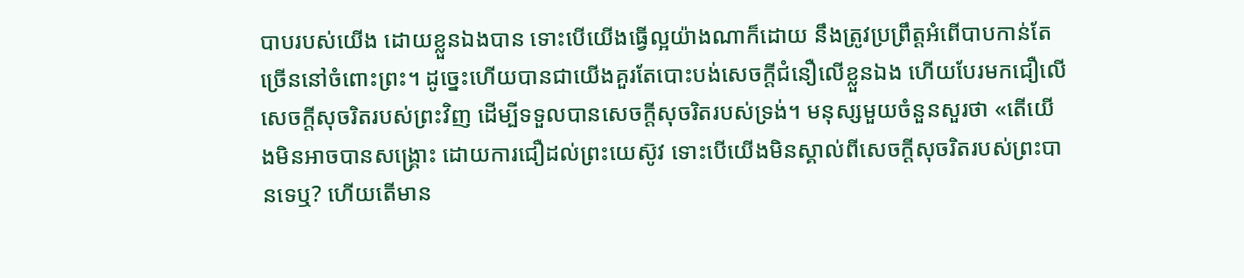បាបរបស់យើង ដោយខ្លួនឯងបាន ទោះបើយើងធ្វើល្អយ៉ាងណាក៏ដោយ នឹងត្រូវប្រព្រឹត្តអំពើបាបកាន់តែច្រើននៅចំពោះព្រះ។ ដូច្នេះហើយបានជាយើងគួរតែបោះបង់សេចក្តីជំនឿលើខ្លួនឯង ហើយបែរមកជឿលើសេចក្តីសុចរិតរបស់ព្រះវិញ ដើម្បីទទួលបានសេចក្តីសុចរិតរបស់ទ្រង់។ មនុស្សមួយចំនួនសួរថា «តើយើងមិនអាចបានសង្រ្គោះ ដោយការជឿដល់ព្រះយេស៊ូវ ទោះបើយើងមិនស្គាល់ពីសេចក្តីសុចរិតរបស់ព្រះបានទេឬ? ហើយតើមាន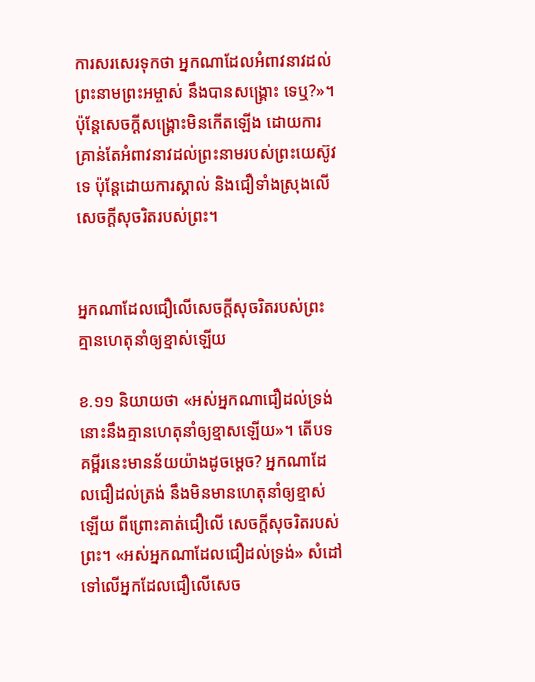ការសរសេរទុកថា អ្នកណាដែលអំពាវនាវដល់ព្រះនាមព្រះអម្ចាស់ នឹងបានសង្រ្គោះ ទេឬ?»។ ប៉ុន្តែសេចក្តីសង្រ្គោះមិនកើតឡើង ដោយការគ្រាន់តែអំពាវនាវដល់ព្រះនាមរបស់ព្រះយេស៊ូវទេ ប៉ុន្តែដោយការស្គាល់ និងជឿទាំងស្រុងលើសេចក្តីសុចរិតរបស់ព្រះ។


អ្នកណាដែលជឿលើសេចក្តីសុចរិតរបស់ព្រះ គ្មានហេតុនាំឲ្យខ្មាស់ឡើយ

ខ.១១ និយាយថា «អស់អ្នកណាជឿដល់ទ្រង់ នោះនឹងគ្មានហេតុនាំឲ្យខ្មាសឡើយ»។ តើបទគម្ពីរនេះមានន័យយ៉ាងដូចម្តេច? អ្នកណាដែលជឿដល់ត្រង់ នឹងមិនមានហេតុនាំឲ្យខ្មាស់ឡើយ ពីព្រោះគាត់ជឿលើ សេចក្តីសុចរិតរបស់ព្រះ។ «អស់អ្នកណាដែលជឿដល់ទ្រង់» សំដៅទៅលើអ្នកដែលជឿលើសេច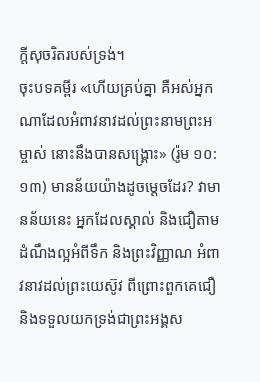ក្តីសុចរិតរបស់ទ្រង់។
ចុះបទគម្ពីរ «ហើយគ្រប់គ្នា គឺអស់អ្នកណាដែលអំពាវនាវដល់ព្រះនាមព្រះអម្ចាស់ នោះនឹងបានសង្គ្រោះ» (រ៉ូម ១០:១៣) មានន័យយ៉ាងដូចម្តេចដែរ? វាមានន័យនេះ អ្នកដែលស្គាល់ និងជឿតាមដំណឹងល្អអំពីទឹក និងព្រះវិញ្ញាណ អំពាវនាវដល់ព្រះយេស៊ូវ ពីព្រោះពួកគេជឿ និងទទួលយកទ្រង់ជាព្រះអង្គស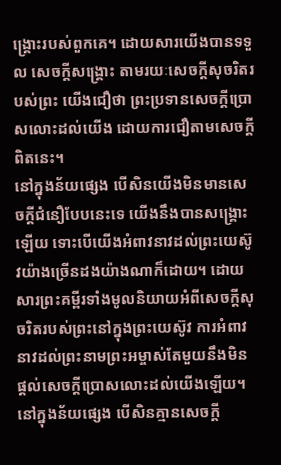ង្រ្គោះរបស់ពួកគេ។ ដោយសារយើងបានទទួល សេចក្តីសង្រ្គោះ តាមរយៈសេចក្តីសុចរិតរបស់ព្រះ យើងជឿថា ព្រះប្រទានសេចក្តីប្រោសលោះដល់យើង ដោយការជឿតាមសេចក្តីពិតនេះ។
នៅក្នុងន័យផ្សេង បើសិនយើងមិនមានសេចក្តីជំនឿបែបនេះទេ យើងនឹងបានសង្រ្គោះឡើយ ទោះបើយើងអំពាវនាវដល់ព្រះយេស៊ូវយ៉ាងច្រើនដងយ៉ាងណាក៏ដោយ។ ដោយសារព្រះគម្ពីរទាំងមូលនិយាយអំពីសេចក្តីសុចរិតរបស់ព្រះនៅក្នុងព្រះយេស៊ូវ ការអំពាវនាវដល់ព្រះនាមព្រះអម្ចាស់តែមួយនឹងមិនផ្តល់សេចក្តីប្រោសលោះដល់យើងឡើយ។
នៅក្នុងន័យផ្សេង បើសិនគ្មានសេចក្តី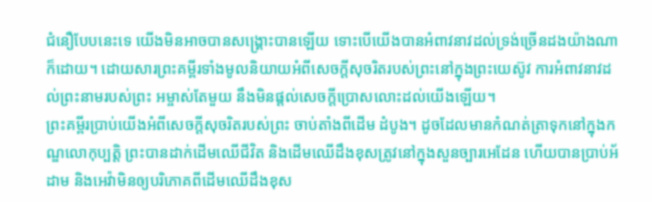ជំនឿបែបនេះទេ យើងមិនអាចបានសង្រ្គោះបានឡើយ ទោះបើយើងបានអំពាវនាវដល់ទ្រង់ច្រើនដងយ៉ាងណាក៏ដោយ។ ដោយសារព្រះគម្ពីរទាំងមូលនិយាយអំពីសេចក្តីសុចរិតរបស់ព្រះនៅក្នុងព្រះយេស៊ូវ ការអំពាវនាវដល់ព្រះនាមរបស់ព្រះ អម្ចាស់តែមួយ នឹងមិនផ្តល់សេចក្តីប្រោសលោះដល់យើងឡើយ។
ព្រះគម្ពីរប្រាប់យើងអំពីសេចក្តីសុចរិតរបស់ព្រះ ចាប់តាំងពីដើម ដំបូង។ ដូចដែលមានកំណត់ត្រាទុកនៅក្នុងកណ្ឌលោកុប្បត្តិ ព្រះបានដាក់ដើមឈើជីវិត និងដើមឈើដឹងខុសត្រូវនៅក្នុងសួនច្បារអេដែន ហើយបានប្រាប់អ័ដាម និងអេវ៉ាមិនឲ្យបរិភោគពីដើមឈើដឹងខុស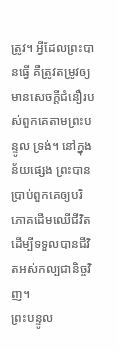ត្រូវ។ អ្វីដែលព្រះបានធ្វើ គឺត្រូវតម្រូវឲ្យមានសេចក្តីជំនឿរបស់ពួកគេតាមព្រះបន្ទូល ទ្រង់។ នៅក្នុងន័យផ្សេង ព្រះបានប្រាប់ពួកគេឲ្យបរិភោគដើមឈើជីវិត ដើម្បីទទួលបានជីវិតអស់កល្បជានិច្ចវិញ។
ព្រះបន្ទូល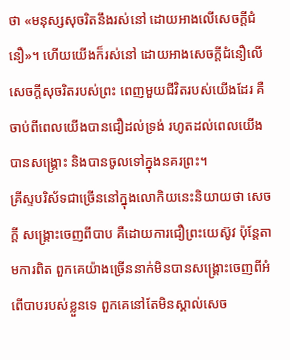ថា «មនុស្សសុចរិតនឹងរស់នៅ ដោយអាងលើសេចក្តីជំនឿ»។ ហើយយើងក៏រស់នៅ ដោយអាងសេចក្តីជំនឿលើសេចក្តីសុចរិតរបស់ព្រះ ពេញមួយជីវិតរបស់យើងដែរ គឺចាប់ពីពេលយើងបានជឿដល់ទ្រង់ រហូតដល់ពេលយើងបានសង្រ្គោះ និងបានចូលទៅក្នុងនគរព្រះ។
គ្រីស្ទបរិស័ទជាច្រើននៅក្នុងលោកិយនេះនិយាយថា សេចក្តី សង្រ្គោះចេញពីបាប គឺដោយការជឿព្រះយេស៊ូវ ប៉ុន្តែតាមការពិត ពួកគេយ៉ាងច្រើននាក់មិនបានសង្រ្គោះចេញពីអំពើបាបរបស់ខ្លួនទេ ពួកគេនៅតែមិនស្គាល់សេច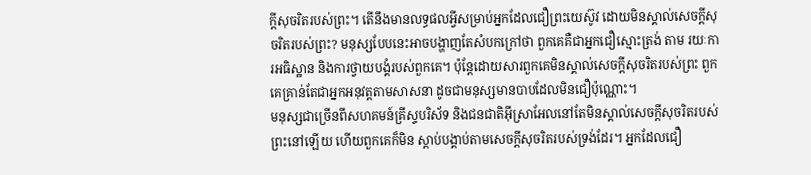ក្តីសុចរិតរបស់ព្រះ។ តើនឹងមានលទ្ធផលអ្វីសម្រាប់អ្នកដែលជឿព្រះយេស៊ូវ ដោយមិនស្គាល់សេចក្តីសុចរិតរបស់ព្រះ? មនុស្សបែបនេះអាចបង្ហាញតែសំបកក្រៅថា ពួកគេគឺជាអ្នកជឿស្មោះត្រង់ តាម រយៈការអធិស្ឋាន និងការថ្វាយបង្គំរបស់ពួកគេ។ ប៉ុន្តែដោយសារពួកគេមិនស្គាល់សេចក្តីសុចរិតរបស់ព្រះ ពួកគេគ្រាន់តែជាអ្នកអនុវត្តតាមសាសនា ដូចជាមនុស្សមានបាបដែលមិនជឿប៉ុណ្ណោះ។
មនុស្សជាច្រើនពីសហគមន៍គ្រីស្ទបរិស័ទ និងជនជាតិអ៊ីស្រាអែលនៅតែមិនស្គាល់សេចក្តីសុចរិតរបស់ព្រះនៅឡើយ ហើយពួកគេក៏មិន ស្តាប់បង្គាប់តាមសេចក្តីសុចរិតរបស់ទ្រង់ដែរ។ អ្នកដែលជឿ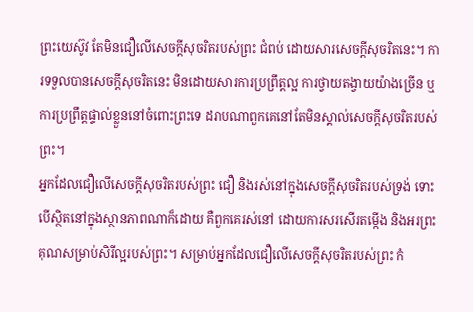ព្រះយេស៊ូវ តែមិនជឿលើសេចក្តីសុចរិតរបស់ព្រះ ជំពប់ ដោយសារសេចក្តីសុចរិតនេះ។ ការទទួលបានសេចក្តីសុចរិតនេះ មិនដោយសារការប្រព្រឹត្តល្អ ការថ្វាយតង្វាយយ៉ាងច្រើន ឬការប្រព្រឹត្តផ្ទាល់ខ្លួននៅចំពោះព្រះទេ ដរាបណាពួកគេនៅតែមិនស្គាល់សេចក្តីសុចរិតរបស់ព្រះ។
អ្នកដែលជឿលើសេចក្តីសុចរិតរបស់ព្រះ ជឿ និងរស់នៅក្នុងសេចក្តីសុចរិតរបស់ទ្រង់ ទោះបើស្ថិតនៅក្នុងស្ថានភាពណាក៏ដោយ គឺពួកគេរស់នៅ ដោយការសរសើរតម្កើង និងអរព្រះគុណសម្រាប់សិរីល្អរបស់ព្រះ។ សម្រាប់អ្នកដែលជឿលើសេចក្តីសុចរិតរបស់ព្រះ កំ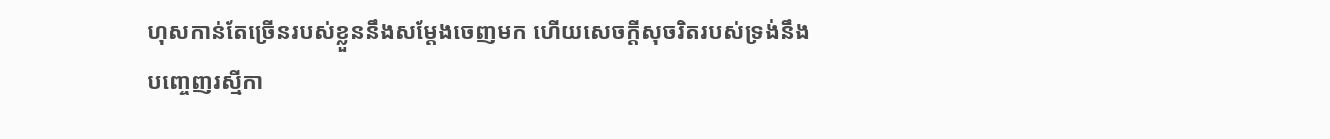ហុសកាន់តែច្រើនរបស់ខ្លួននឹងសម្តែងចេញមក ហើយសេចក្តីសុចរិតរបស់ទ្រង់នឹងបញ្ចេញរស្មីកា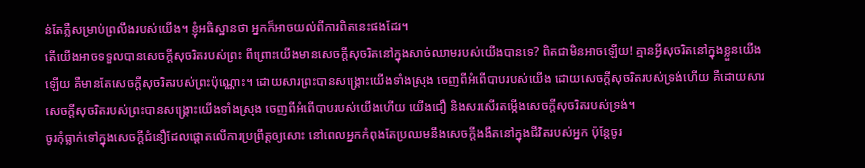ន់តែភ្លឺសម្រាប់ព្រលឹងរបស់យើង។ ខ្ញុំអធិស្ឋានថា អ្នកក៏អាចយល់ពីការពិតនេះផងដែរ។
តើយើងអាចទទួលបានសេចក្តីសុចរិតរបស់ព្រះ ពីព្រោះយើងមានសេចក្តីសុចរិតនៅក្នុងសាច់ឈាមរបស់យើងបានទេ? ពិតជាមិនអាចឡើយ! គ្មានអ្វីសុចរិតនៅក្នុងខ្លួនយើងឡើយ គឺមានតែសេចក្តីសុចរិតរបស់ព្រះប៉ុណ្ណោះ។ ដោយសារព្រះបានសង្រ្គោះយើងទាំងស្រុង ចេញពីអំពើបាបរបស់យើង ដោយសេចក្តីសុចរិតរបស់ទ្រង់ហើយ គឺដោយសារសេចក្តីសុចរិតរបស់ព្រះបានសង្រ្គោះយើងទាំងស្រុង ចេញពីអំពើបាបរបស់យើងហើយ យើងជឿ និងសរសើរតម្កើងសេចក្តីសុចរិតរបស់ទ្រង់។
ចូរកុំធ្លាក់ទៅក្នុងសេចក្តីជំនឿដែលផ្តោតលើការប្រព្រឹត្តឲ្យសោះ នៅពេលអ្នកកំពុងតែប្រឈមនឹងសេចក្តីងងឹតនៅក្នុងជីវិតរបស់អ្នក ប៉ុន្តែចូរ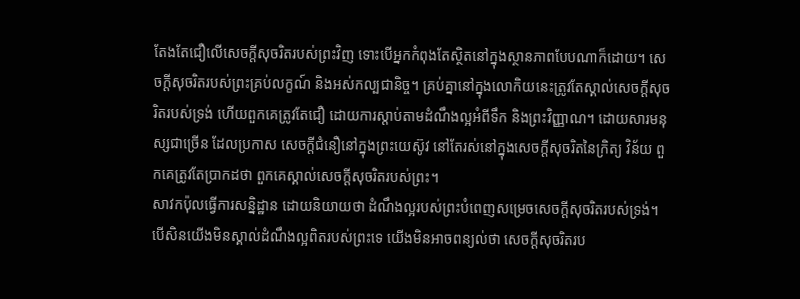តែងតែជឿលើសេចក្តីសុចរិតរបស់ព្រះវិញ ទោះបើអ្នកកំពុងតែស្ថិតនៅក្នុងស្ថានភាពបែបណាក៏ដោយ។ សេចក្តីសុចរិតរបស់ព្រះគ្រប់លក្ខណ៍ និងអស់កល្បជានិច្ច។ គ្រប់គ្នានៅក្នុងលោកិយនេះត្រូវតែស្គាល់សេចក្តីសុចរិតរបស់ទ្រង់ ហើយពួកគេត្រូវតែជឿ ដោយការស្តាប់តាមដំណឹងល្អអំពីទឹក និងព្រះវិញ្ញាណ។ ដោយសារមនុស្សជាច្រើន ដែលប្រកាស សេចក្តីជំនឿនៅក្នុងព្រះយេស៊ូវ នៅតែរស់នៅក្នុងសេចក្តីសុចរិតនៃក្រិត្យ វិន័យ ពួកគេត្រូវតែប្រាកដថា ពួកគេស្គាល់សេចក្តីសុចរិតរបស់ព្រះ។
សាវកប៉ុលធ្វើការសន្និដ្ឋាន ដោយនិយាយថា ដំណឹងល្អរបស់ព្រះបំពេញសម្រេចសេចក្តីសុចរិតរបស់ទ្រង់។ បើសិនយើងមិនស្គាល់ដំណឹងល្អពិតរបស់ព្រះទេ យើងមិនអាចពន្យល់ថា សេចក្តីសុចរិតរប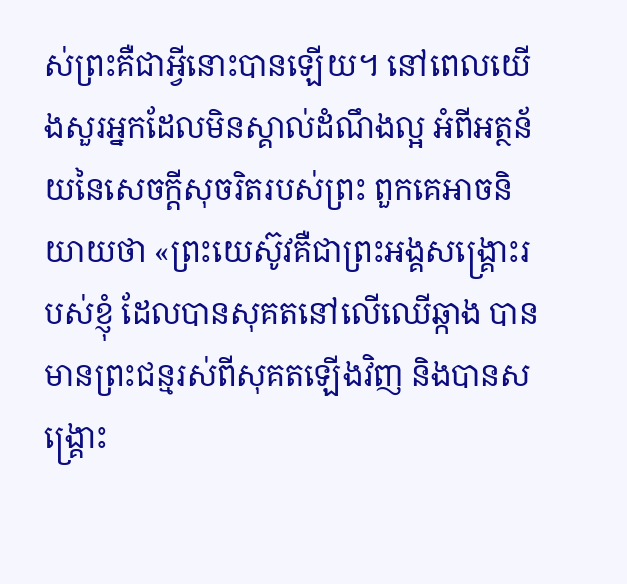ស់ព្រះគឺជាអ្វីនោះបានឡើយ។ នៅពេលយើងសួរអ្នកដែលមិនស្គាល់ដំណឹងល្អ អំពីអត្ថន័យនៃសេចក្តីសុចរិតរបស់ព្រះ ពួកគេអាចនិយាយថា «ព្រះយេស៊ូវគឺជាព្រះអង្គសង្រ្គោះរបស់ខ្ញុំ ដែលបានសុគតនៅលើឈើឆ្កាង បានមានព្រះជន្មរស់ពីសុគតឡើងវិញ និងបានសង្រ្គោះ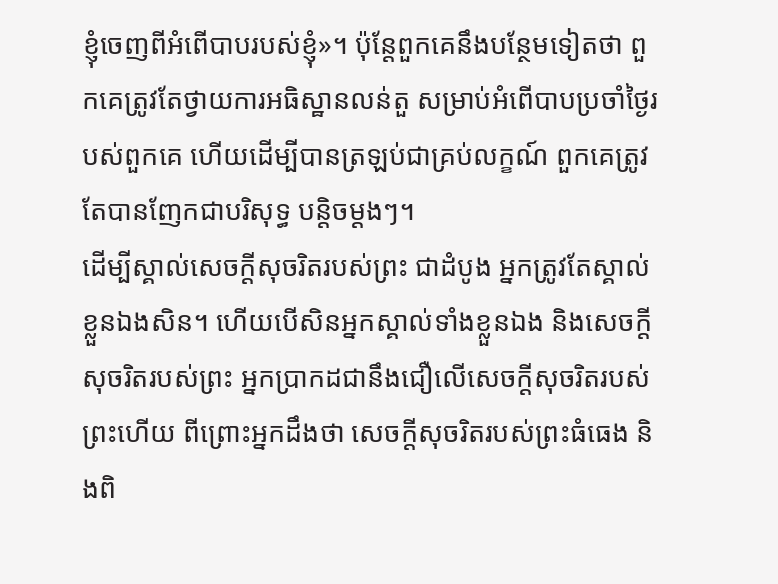ខ្ញុំចេញពីអំពើបាបរបស់ខ្ញុំ»។ ប៉ុន្តែពួកគេនឹងបន្ថែមទៀតថា ពួកគេត្រូវតែថ្វាយការអធិស្ឋានលន់តួ សម្រាប់អំពើបាបប្រចាំថ្ងៃរបស់ពួកគេ ហើយដើម្បីបានត្រឡប់ជាគ្រប់លក្ខណ៍ ពួកគេត្រូវតែបានញែកជាបរិសុទ្ធ បន្តិចម្តងៗ។
ដើម្បីស្គាល់សេចក្តីសុចរិតរបស់ព្រះ ជាដំបូង អ្នកត្រូវតែស្គាល់ខ្លួនឯងសិន។ ហើយបើសិនអ្នកស្គាល់ទាំងខ្លួនឯង និងសេចក្តីសុចរិតរបស់ព្រះ អ្នកប្រាកដជានឹងជឿលើសេចក្តីសុចរិតរបស់ព្រះហើយ ពីព្រោះអ្នកដឹងថា សេចក្តីសុចរិតរបស់ព្រះធំធេង និងពិ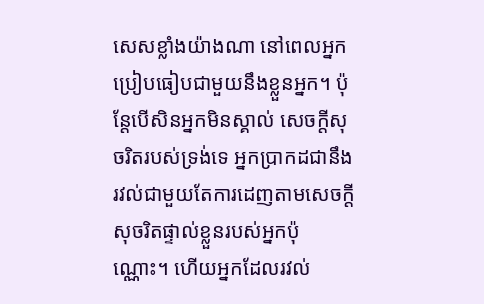សេសខ្លាំងយ៉ាងណា នៅពេលអ្នកប្រៀបធៀបជាមួយនឹងខ្លួនអ្នក។ ប៉ុន្តែបើសិនអ្នកមិនស្គាល់ សេចក្តីសុចរិតរបស់ទ្រង់ទេ អ្នកប្រាកដជានឹងរវល់ជាមួយតែការដេញតាមសេចក្តីសុចរិតផ្ទាល់ខ្លួនរបស់អ្នកប៉ុណ្ណោះ។ ហើយអ្នកដែលរវល់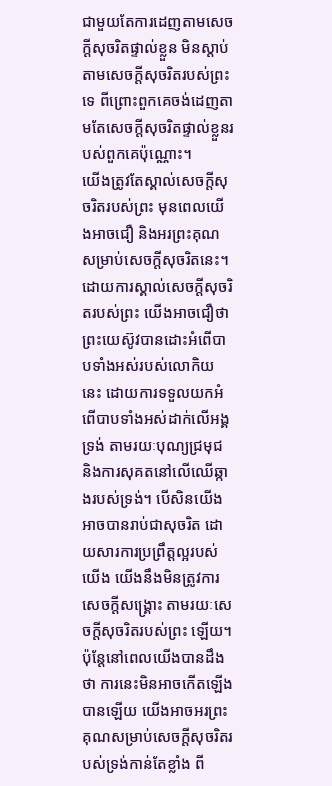ជាមួយតែការដេញតាមសេចក្តីសុចរិតផ្ទាល់ខ្លួន មិនស្តាប់តាមសេចក្តីសុចរិតរបស់ព្រះទេ ពីព្រោះពួកគេចង់ដេញតាមតែសេចក្តីសុចរិតផ្ទាល់ខ្លួនរបស់ពួកគេប៉ុណ្ណោះ។
យើងត្រូវតែស្គាល់សេចក្តីសុចរិតរបស់ព្រះ មុនពេលយើងអាចជឿ និងអរព្រះគុណសម្រាប់សេចក្តីសុចរិតនេះ។ ដោយការស្គាល់សេចក្តីសុចរិតរបស់ព្រះ យើងអាចជឿថា ព្រះយេស៊ូវបានដោះអំពើបាបទាំងអស់របស់លោកិយនេះ ដោយការទទួលយកអំពើបាបទាំងអស់ដាក់លើអង្គទ្រង់ តាមរយៈបុណ្យជ្រមុជ និងការសុគតនៅលើឈើឆ្កាងរបស់ទ្រង់។ បើសិនយើងអាចបានរាប់ជាសុចរិត ដោយសារការប្រព្រឹត្តល្អរបស់យើង យើងនឹងមិនត្រូវការសេចក្តីសង្រ្គោះ តាមរយៈសេចក្តីសុចរិតរបស់ព្រះ ឡើយ។ ប៉ុន្តែនៅពេលយើងបានដឹងថា ការនេះមិនអាចកើតឡើងបានឡើយ យើងអាចអរព្រះគុណសម្រាប់សេចក្តីសុចរិតរបស់ទ្រង់កាន់តែខ្លាំង ពី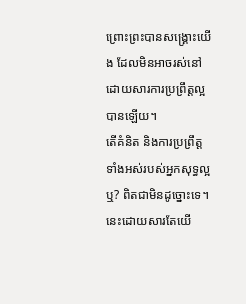ព្រោះព្រះបានសង្រ្គោះយើង ដែលមិនអាចរស់នៅ ដោយសារការប្រព្រឹត្តល្អបានឡើយ។
តើគំនិត និងការប្រព្រឹត្តទាំងអស់របស់អ្នកសុទ្ធល្អឬ? ពិតជាមិនដូច្នោះទេ។ នេះដោយសារតែយើ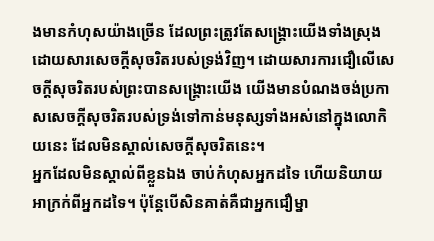ងមានកំហុសយ៉ាងច្រើន ដែលព្រះត្រូវតែសង្រ្គោះយើងទាំងស្រុង ដោយសារសេចក្តីសុចរិតរបស់ទ្រង់វិញ។ ដោយសារការជឿលើសេចក្តីសុចរិតរបស់ព្រះបានសង្រ្គោះយើង យើងមានបំណងចង់ប្រកាសសេចក្តីសុចរិតរបស់ទ្រង់ទៅកាន់មនុស្សទាំងអស់នៅក្នុងលោកិយនេះ ដែលមិនស្គាល់សេចក្តីសុចរិតនេះ។
អ្នកដែលមិនស្គាល់ពីខ្លួនឯង ចាប់កំហុសអ្នកដទៃ ហើយនិយាយអាក្រក់ពីអ្នកដទៃ។ ប៉ុន្តែបើសិនគាត់គឺជាអ្នកជឿម្នា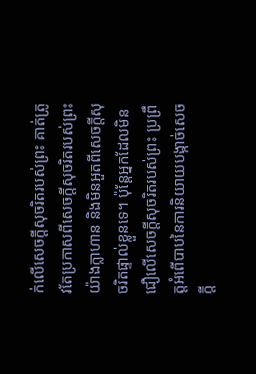ក់លើសេចក្តីសុចរិតរបស់ព្រះ គាត់ត្រូវតែប្រកាសពីសេចក្តីសុចរិតរបស់ព្រះ យ៉ាងក្លាហាន និងមិនអួតពីសេចក្តីសុចរិតផ្ទាល់ខ្លួនទេ។ ប៉ុន្តែអ្នកដែលមិនជឿលើសេចក្តីសុចរិតរបស់ព្រះ ប្រព្រឹត្តអំពើបាបនៃការនិយាយបង្កាច់សេចក្តី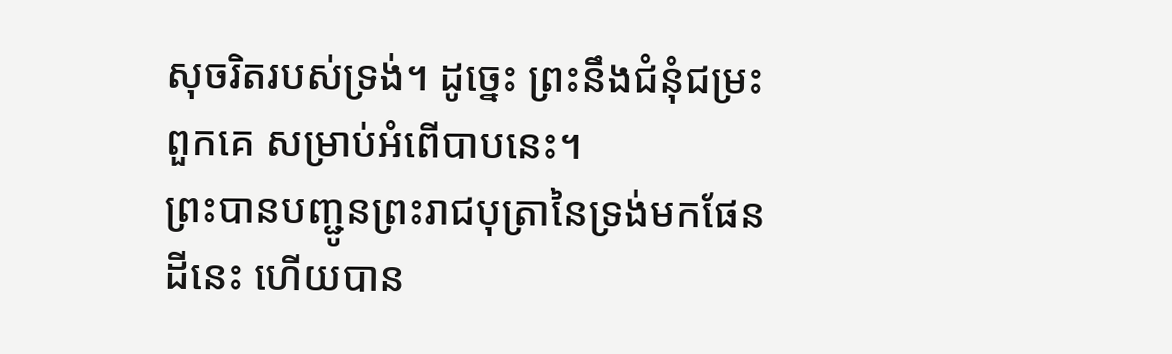សុចរិតរបស់ទ្រង់។ ដូច្នេះ ព្រះនឹងជំនុំជម្រះពួកគេ សម្រាប់អំពើបាបនេះ។
ព្រះបានបញ្ជូនព្រះរាជបុត្រានៃទ្រង់មកផែនដីនេះ ហើយបាន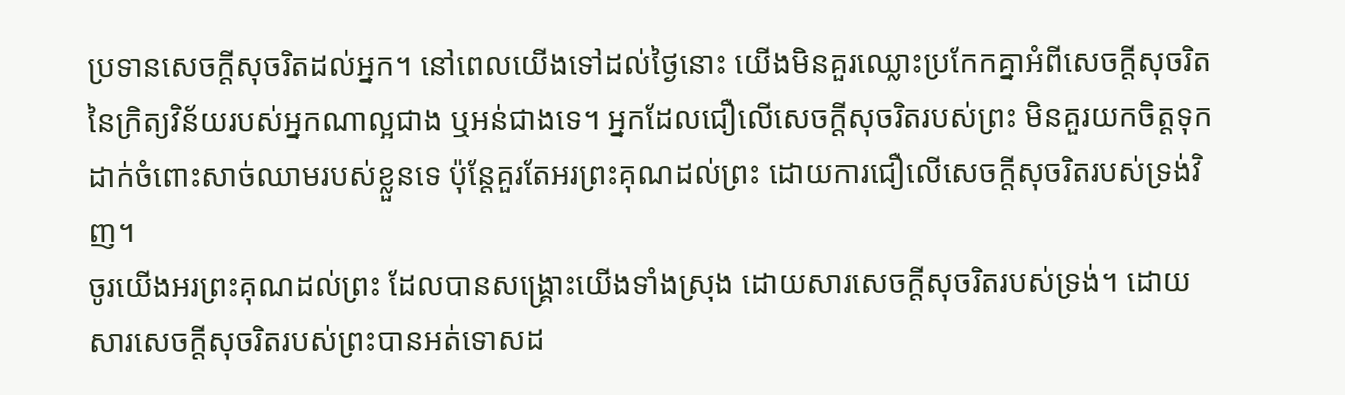ប្រទានសេចក្តីសុចរិតដល់អ្នក។ នៅពេលយើងទៅដល់ថ្ងៃនោះ យើងមិនគួរឈ្លោះប្រកែកគ្នាអំពីសេចក្តីសុចរិតនៃក្រិត្យវិន័យរបស់អ្នកណាល្អជាង ឬអន់ជាងទេ។ អ្នកដែលជឿលើសេចក្តីសុចរិតរបស់ព្រះ មិនគួរយកចិត្តទុកដាក់ចំពោះសាច់ឈាមរបស់ខ្លួនទេ ប៉ុន្តែគួរតែអរព្រះគុណដល់ព្រះ ដោយការជឿលើសេចក្តីសុចរិតរបស់ទ្រង់វិញ។
ចូរយើងអរព្រះគុណដល់ព្រះ ដែលបានសង្រ្គោះយើងទាំងស្រុង ដោយសារសេចក្តីសុចរិតរបស់ទ្រង់។ ដោយសារសេចក្តីសុចរិតរបស់ព្រះបានអត់ទោសដ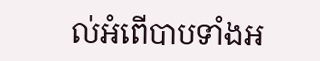ល់អំពើបាបទាំងអ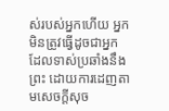ស់របស់អ្នកហើយ អ្នកមិនត្រូវធ្វើដូចជាអ្នកដែលទាស់ប្រឆាំងនឹងព្រះ ដោយការដេញតាមសេចក្តីសុច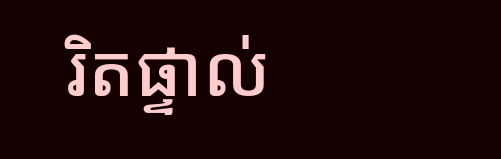រិតផ្ទាល់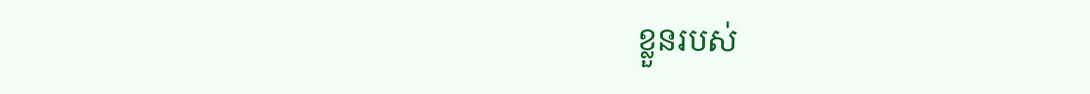ខ្លួនរបស់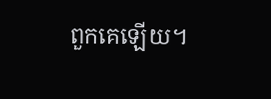ពួកគេឡើយ។